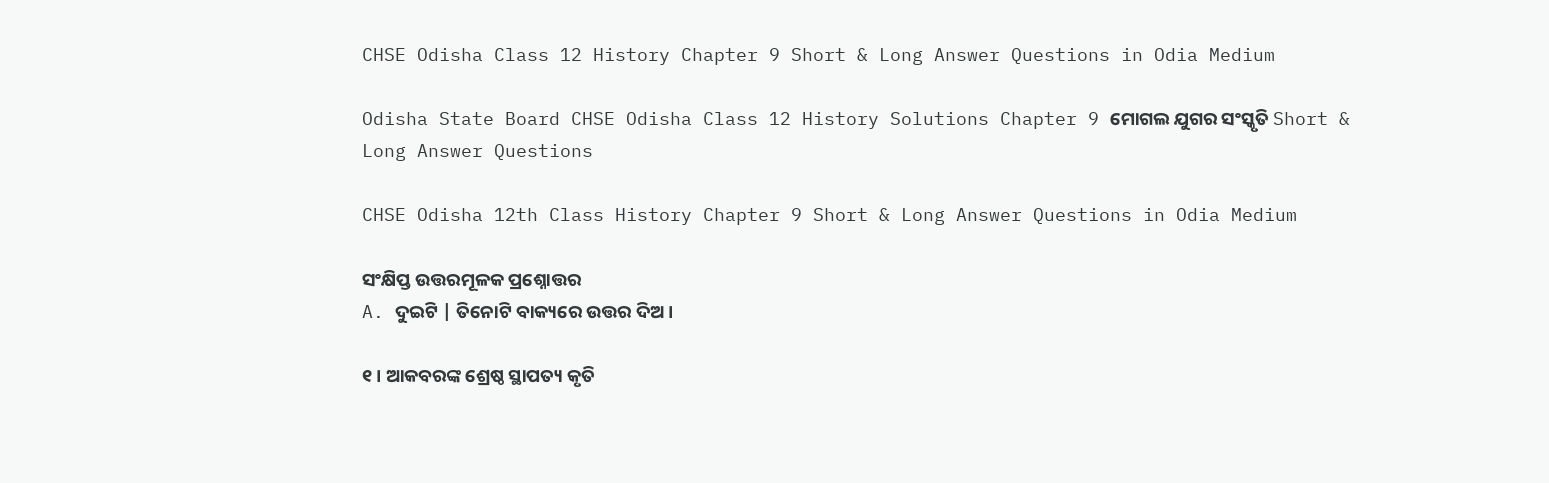CHSE Odisha Class 12 History Chapter 9 Short & Long Answer Questions in Odia Medium

Odisha State Board CHSE Odisha Class 12 History Solutions Chapter 9 ମୋଗଲ ଯୁଗର ସଂସ୍କୃତି Short & Long Answer Questions

CHSE Odisha 12th Class History Chapter 9 Short & Long Answer Questions in Odia Medium

ସଂକ୍ଷିପ୍ତ ଉତ୍ତରମୂଳକ ପ୍ରଶ୍ନୋତ୍ତର
A. ଦୁଇଟି | ତିନୋଟି ବାକ୍ୟରେ ଉତ୍ତର ଦିଅ ।

୧। ଆକବରଙ୍କ ଶ୍ରେଷ୍ଠ ସ୍ଥାପତ୍ୟ କୃତି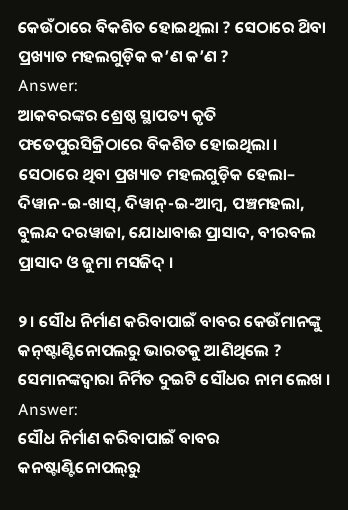କେଉଁଠାରେ ବିକଶିତ ହୋଇଥିଲା ? ସେଠାରେ ଥ‌ିବା ପ୍ରଖ୍ୟାତ ମହଲଗୁଡ଼ିକ କ’ଣ କ’ଣ ?
Answer:
ଆକବରଙ୍କର ଶ୍ରେଷ୍ଠ ସ୍ଥାପତ୍ୟ କୃତି ଫତେପୁରସିକ୍ରିଠାରେ ବିକଶିତ ହୋଇଥିଲା । ସେଠାରେ ଥିବା ପ୍ରଖ୍ୟାତ ମହଲଗୁଡ଼ିକ ହେଲା– ଦିୱାନ-ଇ-ଖାସ୍‌, ଦିୱାନ୍-ଇ-ଆମ୍ବ, ପଞ୍ଚମହଲା, ବୁଲନ୍ଦ ଦରୱାଜା, ଯୋଧାବାଈ ପ୍ରାସାଦ, ବୀରବଲ ପ୍ରାସାଦ ଓ ଜୁମା ମସଜିଦ୍ ।

୨। ସୌଧ ନିର୍ମାଣ କରିବାପାଇଁ ବାବର କେଉଁମାନଙ୍କୁ କନ୍‌ଷ୍ଟାଣ୍ଟିନୋପଲରୁ ଭାରତକୁ ଆଣିଥିଲେ ? ସେମାନଙ୍କଦ୍ୱାରା ନିର୍ମିତ ଦୁଇଟି ସୌଧର ନାମ ଲେଖ ।
Answer:
ସୌଧ ନିର୍ମାଣ କରିବାପାଇଁ ବାବର କନଷ୍ଟାଣ୍ଟିନୋପଲ୍‌ରୁ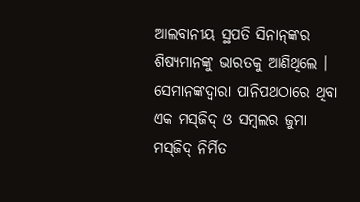ଆଲବାନୀୟ ସ୍ଥପତି ସିନାନ୍‌ଙ୍କର ଶିଷ୍ୟମାନଙ୍କୁ ଭାରତକୁ ଆଣିଥିଲେ । ସେମାନଙ୍କଦ୍ଵାରା ପାନିପଥଠାରେ ଥିବା ଏକ ମସ୍‌ଜିଦ୍ ଓ ସମ୍ବଲର ଜୁମା ମସ୍‌ଜିଦ୍ ନିର୍ମିତ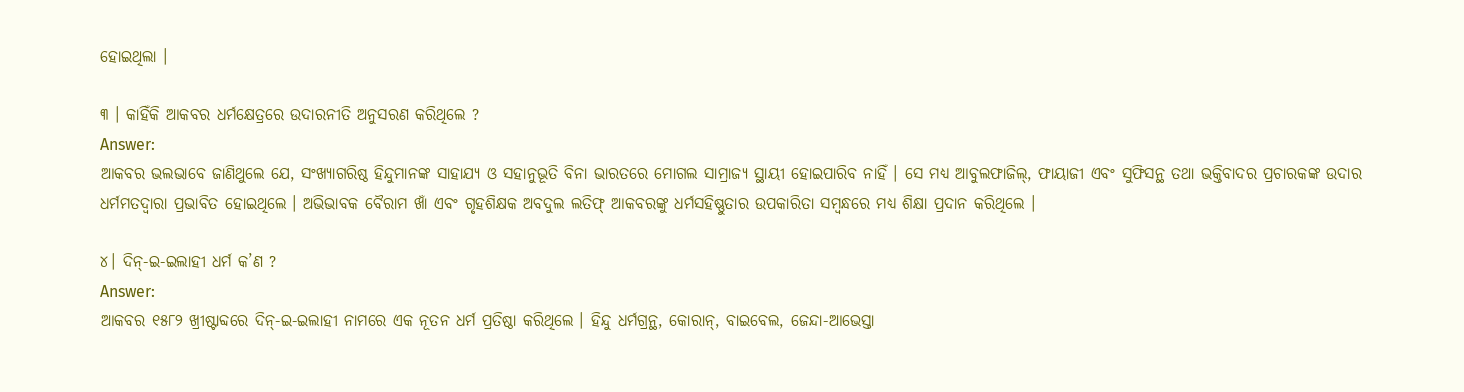ହୋଇଥିଲା ।

୩ । କାହିଁକି ଆକବର ଧର୍ମକ୍ଷେତ୍ରରେ ଉଦାରନୀତି ଅନୁସରଣ କରିଥିଲେ ?
Answer:
ଆକବର ଭଲଭାବେ ଜାଣିଥୁଲେ ଯେ, ସଂଖ୍ୟାଗରିଷ୍ଠ ହିନ୍ଦୁମାନଙ୍କ ସାହାଯ୍ୟ ଓ ସହାନୁଭୂତି ବିନା ଭାରତରେ ମୋଗଲ ସାମ୍ରାଜ୍ୟ ସ୍ଥାୟୀ ହୋଇପାରିବ ନାହିଁ । ସେ ମଧ୍ୟ ଆବୁଲଫାଜିଲ୍, ଫାୟାଜୀ ଏବଂ ସୁଫିସନ୍ଥ ତଥା ଭକ୍ତିବାଦର ପ୍ରଚାରକଙ୍କ ଉଦାର ଧର୍ମମତଦ୍ୱାରା ପ୍ରଭାବିତ ହୋଇଥିଲେ । ଅଭିଭାବକ ବୈରାମ ଖାଁ ଏବଂ ଗୃହଶିକ୍ଷକ ଅବଦୁଲ ଲତିଫ୍ ଆକବରଙ୍କୁ ଧର୍ମସହିଷ୍ଣୁତାର ଉପକାରିତା ସମ୍ବନ୍ଧରେ ମଧ୍ଯ ଶିକ୍ଷା ପ୍ରଦାନ କରିଥିଲେ ।

୪। ଦିନ୍-ଇ-ଇଲାହୀ ଧର୍ମ କ’ଣ ?
Answer:
ଆକବର ୧୫୮୨ ଖ୍ରୀଷ୍ଟାବ୍ଦରେ ଦିନ୍-ଇ-ଇଲାହୀ ନାମରେ ଏକ ନୂତନ ଧର୍ମ ପ୍ରତିଷ୍ଠା କରିଥିଲେ । ହିନ୍ଦୁ ଧର୍ମଗ୍ରନ୍ଥ, କୋରାନ୍, ବାଇବେଲ, ଜେନ୍ଦା-ଆଭେସ୍ତା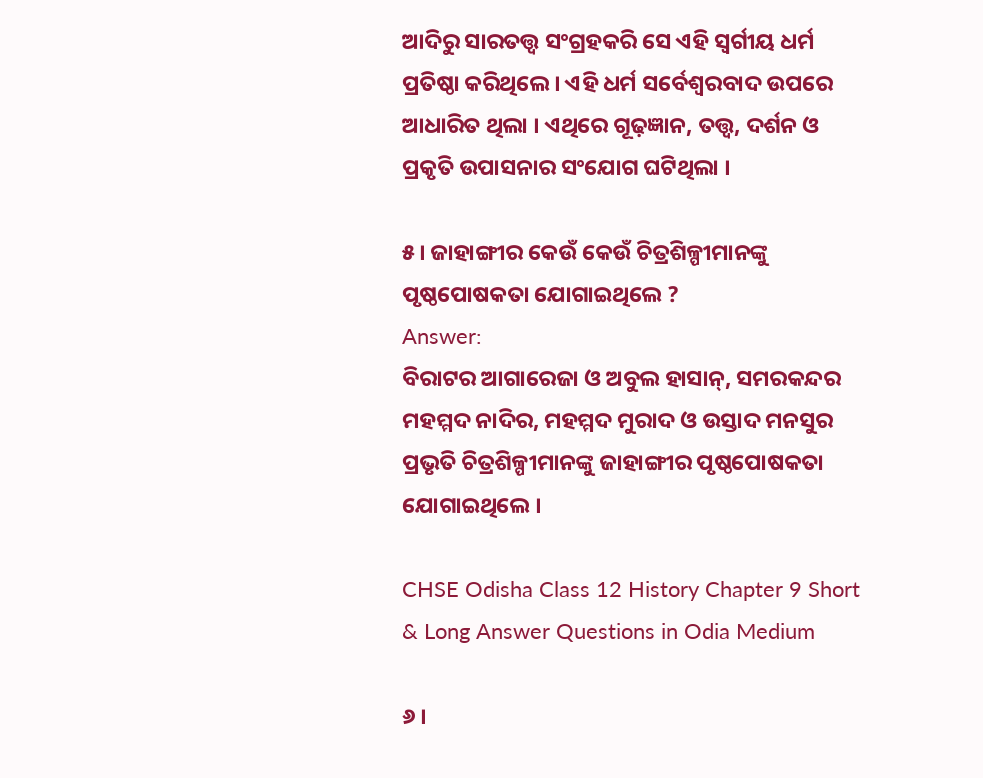ଆଦିରୁ ସାରତତ୍ତ୍ଵ ସଂଗ୍ରହକରି ସେ ଏହି ସ୍ଵର୍ଗୀୟ ଧର୍ମ ପ୍ରତିଷ୍ଠା କରିଥିଲେ । ଏହି ଧର୍ମ ସର୍ବେଶ୍ୱରବାଦ ଉପରେ ଆଧାରିତ ଥିଲା । ଏଥିରେ ଗୂଢ଼ଜ୍ଞାନ, ତତ୍ତ୍ବ, ଦର୍ଶନ ଓ ପ୍ରକୃତି ଉପାସନାର ସଂଯୋଗ ଘଟିଥିଲା ।

୫। ଜାହାଙ୍ଗୀର କେଉଁ କେଉଁ ଚିତ୍ରଶିଳ୍ପୀମାନଙ୍କୁ ପୃଷ୍ଠପୋଷକତା ଯୋଗାଇଥିଲେ ?
Answer:
ବିରାଟର ଆଗାରେଜା ଓ ଅବୁଲ ହାସାନ୍, ସମରକନ୍ଦର ମହମ୍ମଦ ନାଦିର, ମହମ୍ମଦ ମୁରାଦ ଓ ଉସ୍ତାଦ ମନସୁର ପ୍ରଭୃତି ଚିତ୍ରଶିଳ୍ପୀମାନଙ୍କୁ ଜାହାଙ୍ଗୀର ପୃଷ୍ଠପୋଷକତା ଯୋଗାଇଥିଲେ ।

CHSE Odisha Class 12 History Chapter 9 Short & Long Answer Questions in Odia Medium

୬ ।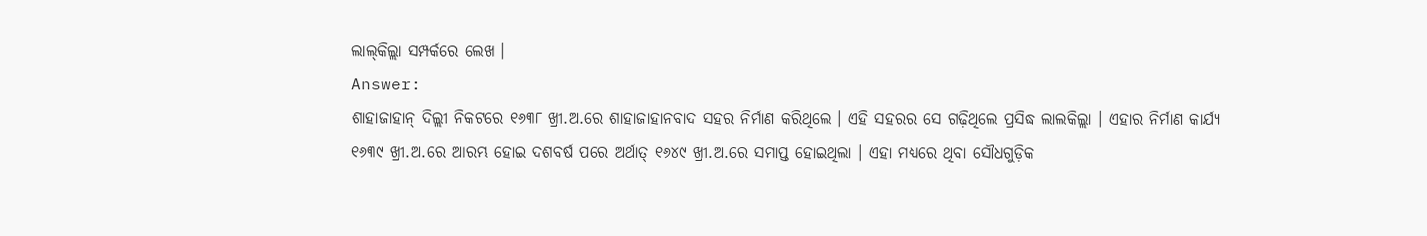ଲାଲ୍‌କିଲ୍ଲା ସମ୍ପର୍କରେ ଲେଖ ।
Answer:
ଶାହାଜାହାନ୍ ଦିଲ୍ଲୀ ନିକଟରେ ୧୬୩୮ ଖ୍ରୀ.ଅ.ରେ ଶାହାଜାହାନବାଦ ସହର ନିର୍ମାଣ କରିଥିଲେ । ଏହି ସହରର ସେ ଗଢ଼ିଥିଲେ ପ୍ରସିଦ୍ଧ ଲାଲକିଲ୍ଲା । ଏହାର ନିର୍ମାଣ କାର୍ଯ୍ୟ ୧୬୩୯ ଖ୍ରୀ.ଅ.ରେ ଆରମ୍ଭ ହୋଇ ଦଶବର୍ଷ ପରେ ଅର୍ଥାତ୍ ୧୬୪୯ ଖ୍ରୀ.ଅ.ରେ ସମାପ୍ତ ହୋଇଥିଲା । ଏହା ମଧ୍ୟରେ ଥିବା ସୌଧଗୁଡ଼ିକ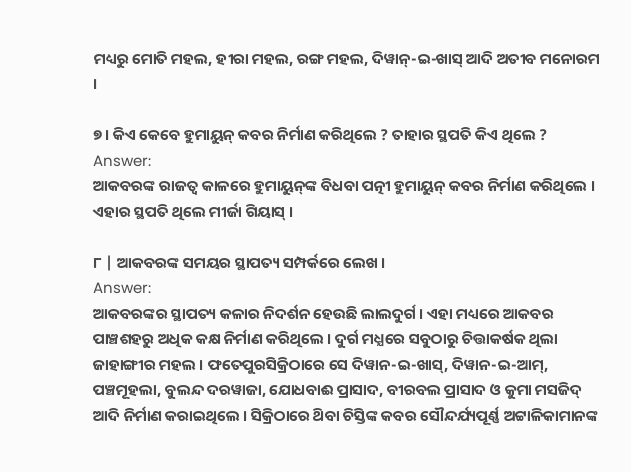ମଧ୍ୟରୁ ମୋତି ମହଲ, ହୀରା ମହଲ, ରଙ୍ଗ ମହଲ, ଦିୱାନ୍-ଇ-ଖାସ୍ ଆଦି ଅତୀବ ମନୋରମ ।

୭ । କିଏ କେବେ ହୁମାୟୁନ୍ କବର ନିର୍ମାଣ କରିଥିଲେ ? ତାହାର ସ୍ଥପତି କିଏ ଥିଲେ ?
Answer:
ଆକବରଙ୍କ ରାଜତ୍ଵ କାଳରେ ହୁମାୟୁନ୍‌ଙ୍କ ବିଧବା ପତ୍ନୀ ହୁମାୟୁନ୍ କବର ନିର୍ମାଣ କରିଥିଲେ । ଏହାର ସ୍ଥପତି ଥିଲେ ମୀର୍ଜା ଗିୟାସ୍ ।

୮ | ଆକବରଙ୍କ ସମୟର ସ୍ଥାପତ୍ୟ ସମ୍ପର୍କରେ ଲେଖ ।
Answer:
ଆକବରଙ୍କର ସ୍ଥାପତ୍ୟ କଳାର ନିଦର୍ଶନ ହେଉଛି ଲାଲଦୁର୍ଗ । ଏହା ମଧ୍ୟରେ ଆକବର ପାଞ୍ଚଶହରୁ ଅଧିକ କକ୍ଷ ନିର୍ମାଣ କରିଥିଲେ । ଦୁର୍ଗ ମଧ୍ଯରେ ସବୁଠାରୁ ଚିତ୍ତାକର୍ଷକ ଥିଲା ଜାହାଙ୍ଗୀର ମହଲ । ଫତେପୁରସିକ୍ରିଠାରେ ସେ ଦିୱାନ-ଇ-ଖାସ୍, ଦିୱାନ-ଇ-ଆମ୍, ପଞ୍ଚମୂହଲା, ବୁଲନ୍ଦ ଦରୱାଜା, ଯୋଧବାଈ ପ୍ରାସାଦ, ବୀରବଲ ପ୍ରାସାଦ ଓ କୁମା ମସଜିଦ୍ ଆଦି ନିର୍ମାଣ କରାଇଥିଲେ । ସିକ୍ରିଠାରେ ଥ‌ିବା ଚିସ୍ତିଙ୍କ କବର ସୌନ୍ଦର୍ଯ୍ୟପୂର୍ଣ୍ଣ ଅଟ୍ଟାଳିକାମାନଙ୍କ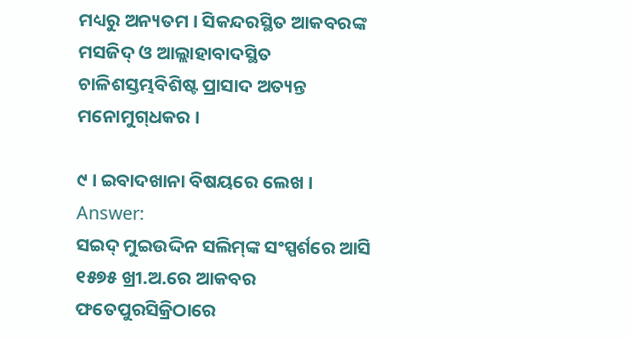ମଧ୍ୟରୁ ଅନ୍ୟତମ । ସିକନ୍ଦରସ୍ଥିତ ଆକବରଙ୍କ ମସଜିଦ୍ ଓ ଆଲ୍ଲାହାବାଦସ୍ଥିତ ଚାଳିଶସ୍ତମ୍ଭବିଶିଷ୍ଟ ପ୍ରାସାଦ ଅତ୍ୟନ୍ତ ମନୋମୁଗ୍‌ଧକର ।

୯ । ଇବାଦଖାନା ବିଷୟରେ ଲେଖ ।
Answer:
ସଇଦ୍ ମୁଇଉଦ୍ଦିନ ସଲିମ୍‌ଙ୍କ ସଂସ୍ପର୍ଶରେ ଆସି ୧୫୭୫ ଖ୍ରୀ.ଅ.ରେ ଆକବର ଫତେପୁରସିକ୍ରିଠାରେ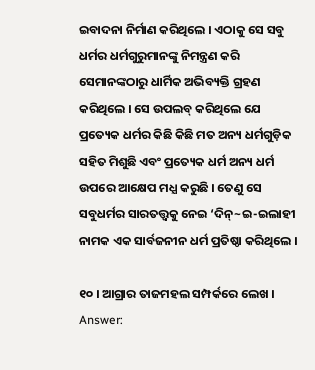ଇବାଦନା ନିର୍ମାଣ କରିଥିଲେ । ଏଠାକୁ ସେ ସବୁ ଧର୍ମର ଧର୍ମଗୁରୁମାନଙ୍କୁ ନିମନ୍ତ୍ରଣ କରି ସେମାନଙ୍କଠାରୁ ଧାର୍ମିକ ଅଭିବ୍ୟକ୍ତି ଗ୍ରହଣ କରିଥିଲେ । ସେ ଉପଲବ୍‌ କରିଥିଲେ ଯେ ପ୍ରତ୍ୟେକ ଧର୍ମର କିଛି କିଛି ମତ ଅନ୍ୟ ଧର୍ମଗୁଡ଼ିକ ସହିତ ମିଶୁଛି ଏବଂ ପ୍ରତ୍ୟେକ ଧର୍ମ ଅନ୍ୟ ଧର୍ମ ଉପରେ ଆକ୍ଷେପ ମଧ୍ଯ କରୁଛି । ତେଣୁ ସେ ସବୁଧର୍ମର ସାରତତ୍ତ୍ଵକୁ ନେଇ ‘ଦିନ୍~ଇ-ଇଲାହୀ ନାମକ ଏକ ସାର୍ବଜନୀନ ଧର୍ମ ପ୍ରତିଷ୍ଠା କରିଥିଲେ ।

୧୦ । ଆଗ୍ରାର ତାଜମହଲ ସମ୍ପର୍କରେ ଲେଖ ।
Answer: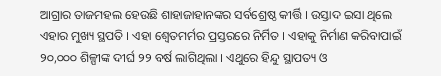ଆଗ୍ରାର ତାଜମହଲ ହେଉଛି ଶାହାଜାହାନଙ୍କର ସର୍ବଶ୍ରେଷ୍ଠ କୀର୍ତ୍ତି । ଉସ୍ତାଦ ଇସା ଥିଲେ ଏହାର ମୁଖ୍ୟ ସ୍ଥପତି । ଏହା ଶ୍ୱେତମର୍ମର ପ୍ରସ୍ତରରେ ନିର୍ମିତ । ଏହାକୁ ନିର୍ମାଣ କରିବାପାଇଁ ୨୦,୦୦୦ ଶିଳ୍ପୀଙ୍କ ଦୀର୍ଘ ୨୨ ବର୍ଷ ଲାଗିଥିଲା । ଏଥୁରେ ହିନ୍ଦୁ ସ୍ଥାପତ୍ୟ ଓ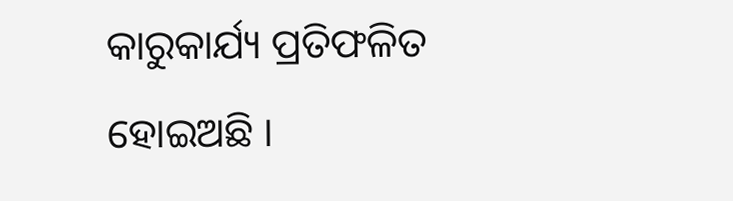କାରୁକାର୍ଯ୍ୟ ପ୍ରତିଫଳିତ ହୋଇଅଛି ।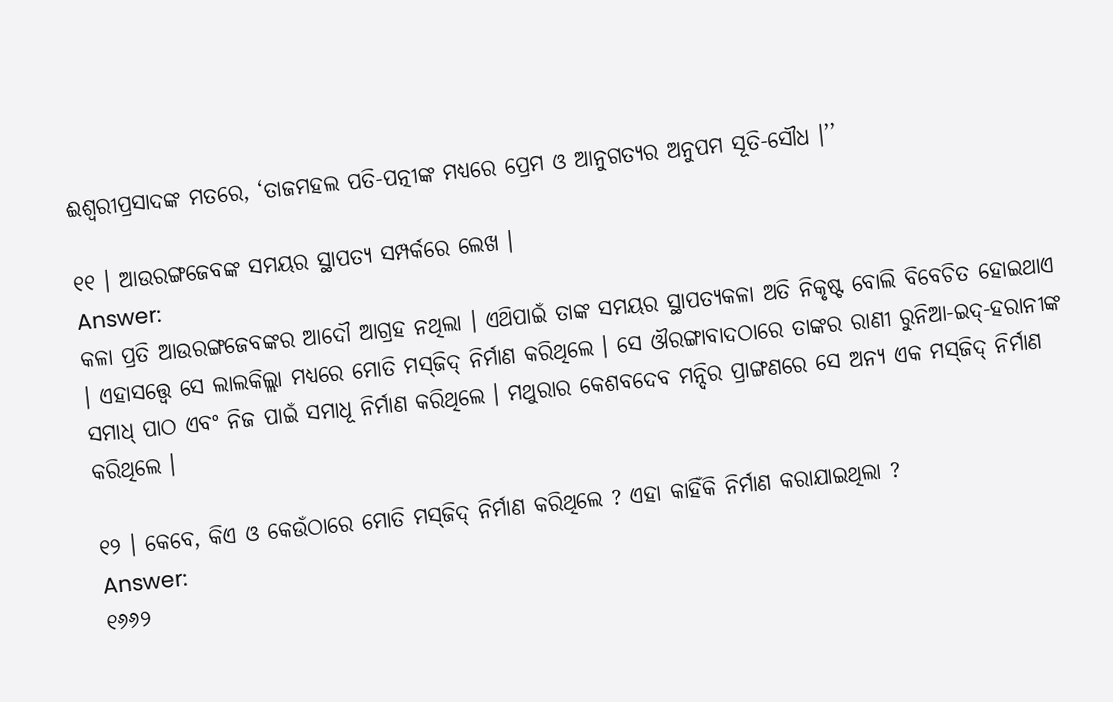ଈଶ୍ଵରୀପ୍ରସାଦଙ୍କ ମତରେ, ‘ତାଜମହଲ ପତି-ପତ୍ନୀଙ୍କ ମଧ୍ୟରେ ପ୍ରେମ ଓ ଆନୁଗତ୍ୟର ଅନୁପମ ସୂତି-ସୌଧ ।’’

୧୧ । ଆଉରଙ୍ଗଜେବଙ୍କ ସମୟର ସ୍ଥାପତ୍ୟ ସମ୍ପର୍କରେ ଲେଖ ।
Answer:
କଳା ପ୍ରତି ଆଉରଙ୍ଗଜେବଙ୍କର ଆଦୌ ଆଗ୍ରହ ନଥିଲା । ଏଥ‌ିପାଇଁ ତାଙ୍କ ସମୟର ସ୍ଥାପତ୍ୟକଳା ଅତି ନିକୃଷ୍ଟ ବୋଲି ବିବେଚିତ ହୋଇଥାଏ । ଏହାସତ୍ତ୍ଵେ ସେ ଲାଲକିଲ୍ଲା ମଧ୍ୟରେ ମୋତି ମସ୍‌ଜିଦ୍‌ ନିର୍ମାଣ କରିଥିଲେ । ସେ ଔରଙ୍ଗାବାଦଠାରେ ତାଙ୍କର ରାଣୀ ରୁନିଆ-ଇଦ୍-ହରାନୀଙ୍କ ସମାଧ୍ ପାଠ ଏବଂ ନିଜ ପାଇଁ ସମାଧୂ ନିର୍ମାଣ କରିଥିଲେ । ମଥୁରାର କେଶବଦେବ ମନ୍ଦିର ପ୍ରାଙ୍ଗଣରେ ସେ ଅନ୍ୟ ଏକ ମସ୍‌ଜିଦ୍‌ ନିର୍ମାଣ କରିଥିଲେ ।

୧୨ । କେବେ, କିଏ ଓ କେଉଁଠାରେ ମୋତି ମସ୍‌ଜିଦ୍ ନିର୍ମାଣ କରିଥିଲେ ? ଏହା କାହିଁକି ନିର୍ମାଣ କରାଯାଇଥିଲା ?
Answer:
୧୬୬୨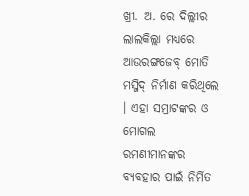ଖ୍ରୀ. ଅ. ରେ ଦିଲ୍ଲୀର ଲାଲକିଲ୍ଲା ମଧ୍ୟରେ ଆଉରଙ୍ଗଜେବ୍‌ ମୋତି ମସ୍ଜିଦ୍ ନିର୍ମାଣ କରିଥିଲେ । ଏହା ସମ୍ରାଟଙ୍କର ଓ ମୋଗଲ ରମଣୀମାନଙ୍କର ବ୍ୟବହାର ପାଇଁ ନିର୍ମିତ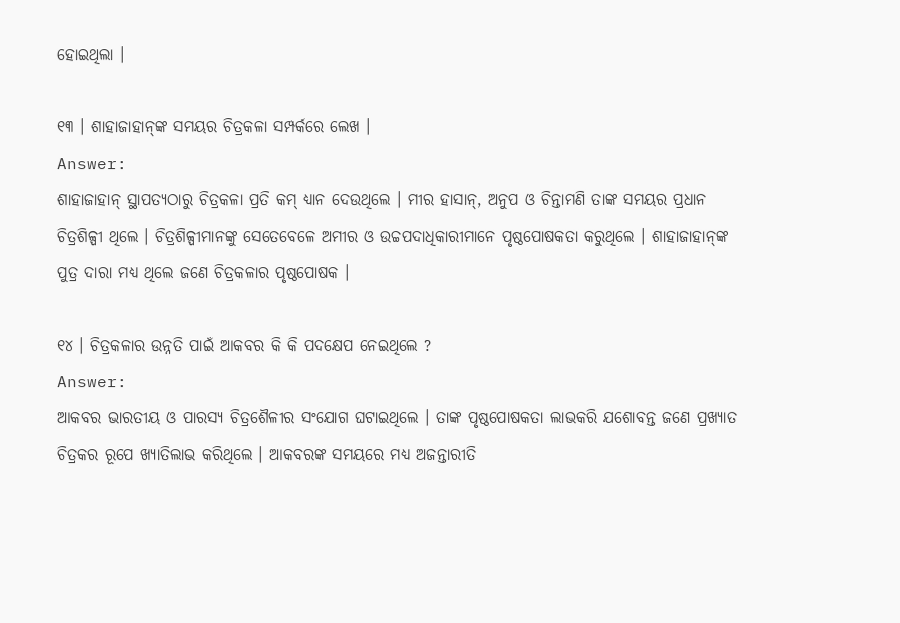ହୋଇଥିଲା ।

୧୩ । ଶାହାଜାହାନ୍‌ଙ୍କ ସମୟର ଚିତ୍ରକଳା ସମ୍ପର୍କରେ ଲେଖ ।
Answer:
ଶାହାଜାହାନ୍ ସ୍ଥାପତ୍ୟଠାରୁ ଚିତ୍ରକଳା ପ୍ରତି କମ୍ ଧ୍ୟାନ ଦେଉଥିଲେ । ମୀର ହାସାନ୍, ଅନୁପ ଓ ଚିନ୍ତାମଣି ତାଙ୍କ ସମୟର ପ୍ରଧାନ ଚିତ୍ରଶିଳ୍ପୀ ଥିଲେ । ଚିତ୍ରଶିଳ୍ପୀମାନଙ୍କୁ ସେତେବେଳେ ଅମୀର ଓ ଉଚ୍ଚପଦାଧିକାରୀମାନେ ପୃଷ୍ଠପୋଷକତା କରୁଥିଲେ । ଶାହାଜାହାନ୍‌ଙ୍କ ପୁତ୍ର ଦାରା ମଧ୍ୟ ଥିଲେ ଜଣେ ଚିତ୍ରକଳାର ପୃଷ୍ଠପୋଷକ ।

୧୪ । ଚିତ୍ରକଳାର ଉନ୍ନତି ପାଇଁ ଆକବର କି କି ପଦକ୍ଷେପ ନେଇଥିଲେ ?
Answer:
ଆକବର ଭାରତୀୟ ଓ ପାରସ୍ୟ ଚିତ୍ରଶୈଳୀର ସଂଯୋଗ ଘଟାଇଥିଲେ । ତାଙ୍କ ପୃଷ୍ଠପୋଷକତା ଲାଭକରି ଯଶୋବନ୍ତ ଜଣେ ପ୍ରଖ୍ୟାତ ଚିତ୍ରକର ରୂପେ ଖ୍ୟାତିଲାଭ କରିଥିଲେ । ଆକବରଙ୍କ ସମୟରେ ମଧ୍ୟ ଅଜନ୍ତାରୀତି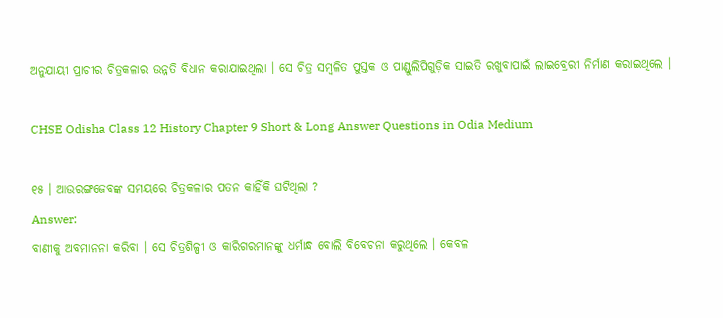ଅନୁଯାୟୀ ପ୍ରାଚୀର ଚିତ୍ରକଳାର ଉନ୍ନତି ବିଧାନ କରାଯାଇଥିଲା । ସେ ଚିତ୍ର ସମ୍ବଳିତ ପୁସ୍ତକ ଓ ପାଣ୍ଡୁଲିପିଗୁଡ଼ିକ ସାଇତି ରଖୁବାପାଇଁ ଲାଇବ୍ରେରୀ ନିର୍ମାଣ କରାଇଥିଲେ ।

CHSE Odisha Class 12 History Chapter 9 Short & Long Answer Questions in Odia Medium

୧୫ । ଆଉରଙ୍ଗଜେବଙ୍କ ସମୟରେ ଚିତ୍ରକଳାର ପତନ କାହିଁକି ଘଟିଥିଲା ?
Answer:
ବାଣୀକୁ ଅବମାନନା କରିବା । ସେ ଚିତ୍ରଶିଳ୍ପୀ ଓ କାରିଗରମାନଙ୍କୁ ଧର୍ମାନ୍ଧ ବୋଲି ବିବେଚନା କରୁଥିଲେ । କେବଳ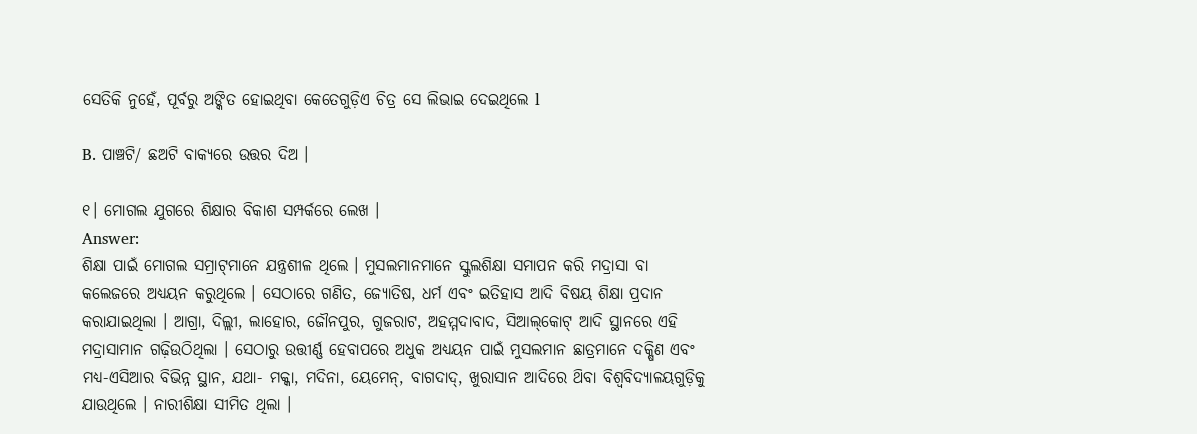ସେତିକି ନୁହେଁ, ପୂର୍ବରୁ ଅଙ୍କିତ ହୋଇଥିବା କେତେଗୁଡ଼ିଏ ଚିତ୍ର ସେ ଲିଭାଇ ଦେଇଥିଲେ l

B. ପାଞ୍ଚଟି/ ଛଅଟି ବାକ୍ୟରେ ଉତ୍ତର ଦିଅ ।

୧। ମୋଗଲ ଯୁଗରେ ଶିକ୍ଷାର ବିକାଶ ସମ୍ପର୍କରେ ଲେଖ ।
Answer:
ଶିକ୍ଷା ପାଇଁ ମୋଗଲ ସମ୍ରାଟ୍‌ମାନେ ଯନ୍ତ୍ରଶୀଳ ଥିଲେ । ମୁସଲମାନମାନେ ସ୍କୁଲଶିକ୍ଷା ସମାପନ କରି ମଦ୍ରାସା ବା କଲେଜରେ ଅଧ୍ୟୟନ କରୁଥିଲେ । ସେଠାରେ ଗଣିତ, ଜ୍ୟୋତିଷ, ଧର୍ମ ଏବଂ ଇତିହାସ ଆଦି ବିଷୟ ଶିକ୍ଷା ପ୍ରଦାନ କରାଯାଇଥିଲା । ଆଗ୍ରା, ଦିଲ୍ଲୀ, ଲାହୋର, ଜୌନପୁର, ଗୁଜରାଟ, ଅହମ୍ମଦାବାଦ, ସିଆଲ୍‌କୋଟ୍ ଆଦି ସ୍ଥାନରେ ଏହି ମଦ୍ରାସାମାନ ଗଢ଼ିଉଠିଥିଲା । ସେଠାରୁ ଉତ୍ତୀର୍ଣ୍ଣ ହେବାପରେ ଅଧୁକ ଅଧ୍ୟୟନ ପାଇଁ ମୁସଲମାନ ଛାତ୍ରମାନେ ଦକ୍ଷିଣ ଏବଂ ମଧ୍ୟ-ଏସିଆର ବିଭିନ୍ନ ସ୍ଥାନ, ଯଥା- ମକ୍କା, ମଦିନା, ୟେମେନ୍, ବାଗଦାଦ୍, ଖୁରାସାନ ଆଦିରେ ଥ‌ିବା ବିଶ୍ୱବିଦ୍ୟାଳୟଗୁଡ଼ିକୁ ଯାଉଥିଲେ । ନାରୀଶିକ୍ଷା ସୀମିତ ଥିଲା ।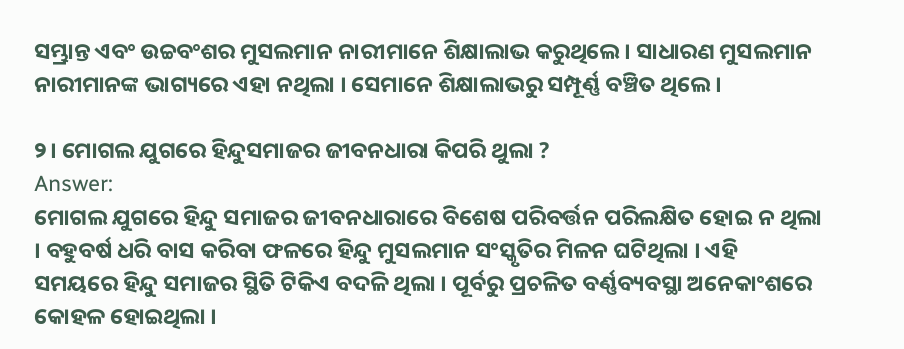ସମ୍ଭ୍ରାନ୍ତ ଏବଂ ଉଚ୍ଚବଂଶର ମୁସଲମାନ ନାରୀମାନେ ଶିକ୍ଷାଲାଭ କରୁଥିଲେ । ସାଧାରଣ ମୁସଲମାନ ନାରୀମାନଙ୍କ ଭାଗ୍ୟରେ ଏହା ନଥିଲା । ସେମାନେ ଶିକ୍ଷାଲାଭରୁ ସମ୍ପୂର୍ଣ୍ଣ ବଞ୍ଚିତ ଥିଲେ ।

୨। ମୋଗଲ ଯୁଗରେ ହିନ୍ଦୁସମାଜର ଜୀବନଧାରା କିପରି ଥୁଲା ?
Answer:
ମୋଗଲ ଯୁଗରେ ହିନ୍ଦୁ ସମାଜର ଜୀବନଧାରାରେ ବିଶେଷ ପରିବର୍ତ୍ତନ ପରିଲକ୍ଷିତ ହୋଇ ନ ଥିଲା । ବହୁବର୍ଷ ଧରି ବାସ କରିବା ଫଳରେ ହିନ୍ଦୁ ମୁସଲମାନ ସଂସ୍କୃତିର ମିଳନ ଘଟିଥିଲା । ଏହି ସମୟରେ ହିନ୍ଦୁ ସମାଜର ସ୍ଥିତି ଟିକିଏ ବଦଳି ଥିଲା । ପୂର୍ବରୁ ପ୍ରଚଳିତ ବର୍ଣ୍ଣବ୍ୟବସ୍ଥା ଅନେକାଂଶରେ କୋହଳ ହୋଇଥିଲା ।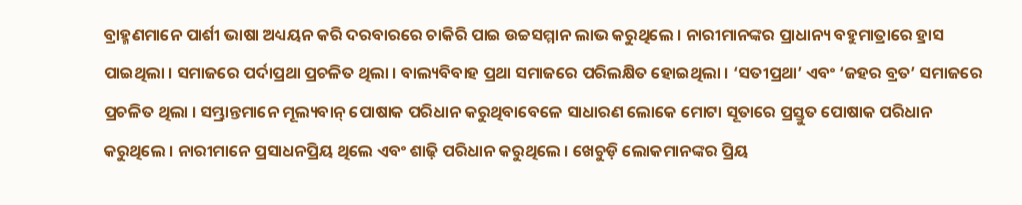ବ୍ରାହ୍ମଣମାନେ ପାର୍ଶୀ ଭାଷା ଅଧ୍ୟୟନ କରି ଦରବାରରେ ଚାକିରି ପାଇ ଉଚ୍ଚସମ୍ମାନ ଲାଭ କରୁଥିଲେ । ନାରୀମାନଙ୍କର ପ୍ରାଧାନ୍ୟ ବହୁମାତ୍ରାରେ ହ୍ରାସ ପାଇଥିଲା । ସମାଜରେ ପର୍ଦାପ୍ରଥା ପ୍ରଚଳିତ ଥିଲା । ବାଲ୍ୟବିବାହ ପ୍ରଥା ସମାଜରେ ପରିଲକ୍ଷିତ ହୋଇଥିଲା । ‘ସତୀପ୍ରଥା’ ଏବଂ ‘ଜହର ବ୍ରତ’ ସମାଜରେ ପ୍ରଚଳିତ ଥିଲା । ସମ୍ଭ୍ରାନ୍ତମାନେ ମୂଲ୍ୟବାନ୍ ପୋଷାକ ପରିଧାନ କରୁଥିବାବେଳେ ସାଧାରଣ ଲୋକେ ମୋଟା ସୂତାରେ ପ୍ରସ୍ତୁତ ପୋଷାକ ପରିଧାନ କରୁଥିଲେ । ନାରୀମାନେ ପ୍ରସାଧନପ୍ରିୟ ଥିଲେ ଏବଂ ଶାଢ଼ି ପରିଧାନ କରୁଥିଲେ । ଖେଚୁଡ଼ି ଲୋକମାନଙ୍କର ପ୍ରିୟ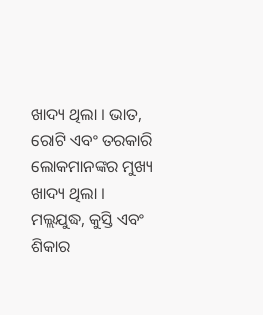ଖାଦ୍ୟ ଥିଲା । ଭାତ, ରୋଟି ଏବଂ ତରକାରି ଲୋକମାନଙ୍କର ମୁଖ୍ୟ ଖାଦ୍ୟ ଥିଲା । ମଲ୍ଲଯୁଦ୍ଧ, କୁସ୍ତି ଏବଂ ଶିକାର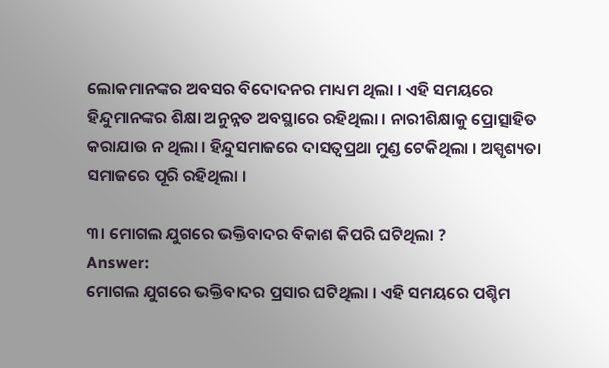ଲୋକମାନଙ୍କର ଅବସର ବିଦୋଦନର ମାଧ୍ୟମ ଥିଲା । ଏହି ସମୟରେ ହିନ୍ଦୁମାନଙ୍କର ଶିକ୍ଷା ଅନୁନ୍ନତ ଅବସ୍ଥାରେ ରହିଥିଲା । ନାରୀଶିକ୍ଷାକୁ ପ୍ରୋତ୍ସାହିତ କରାଯାଉ ନ ଥିଲା । ହିନ୍ଦୁସମାଜରେ ଦାସତ୍ଵପ୍ରଥା ମୁଣ୍ଡ ଟେକିଥିଲା । ଅସ୍ପୃଶ୍ୟତା ସମାଜରେ ପୂରି ରହିଥିଲା ।

୩। ମୋଗଲ ଯୁଗରେ ଭକ୍ତିବାଦର ବିକାଶ କିପରି ଘଟିଥିଲା ?
Answer:
ମୋଗଲ ଯୁଗରେ ଭକ୍ତିବାଦର ପ୍ରସାର ଘଟିଥିଲା । ଏହି ସମୟରେ ପଶ୍ଚିମ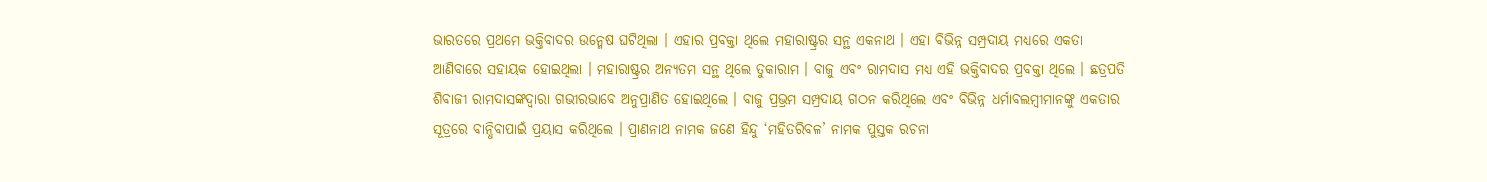ଭାରତରେ ପ୍ରଥମେ ଭକ୍ତିବାଦର ଉନ୍ମେଷ ଘଟିଥିଲା । ଏହାର ପ୍ରବକ୍ତା ଥିଲେ ମହାରାଷ୍ଟ୍ରର ସନ୍ଥ ଏକନାଥ । ଏହା ବିଭିନ୍ନ ସମ୍ପ୍ରଦାୟ ମଧ୍ୟରେ ଏକତା ଆଣିବାରେ ସହାୟକ ହୋଇଥିଲା । ମହାରାଷ୍ଟ୍ରର ଅନ୍ୟତମ ସନ୍ଥ ଥିଲେ ତୁକାରାମ । ବାଜୁ ଏବଂ ରାମଦାସ ମଧ୍ୟ ଏହି ଭକ୍ତିବାଦର ପ୍ରବକ୍ତା ଥିଲେ । ଛତ୍ରପତି ଶିବାଜୀ ରାମଦାସଙ୍କଦ୍ଵାରା ଗଭୀରଭାବେ ଅନୁପ୍ରାଣିତ ହୋଇଥିଲେ । ବାଜୁ ପ୍ରଭ୍ରମ ସମ୍ପ୍ରଦାୟ ଗଠନ କରିଥିଲେ ଏବଂ ବିଭିନ୍ନ ଧର୍ମାବଲମ୍ବୀମାନଙ୍କୁ ଏକତାର ସୂତ୍ରରେ ବାନ୍ଧିବାପାଇଁ ପ୍ରୟାସ କରିଥିଲେ । ପ୍ରାଣନାଥ ନାମକ ଜଣେ ହିନ୍ଦୁ ‘ମହିତରିବଳ’ ନାମକ ପୁସ୍ତକ ରଚନା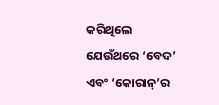କରିଥିଲେ ଯେଉଁଥରେ ‘ବେଦ’ ଏବଂ ‘କୋରାନ୍’ର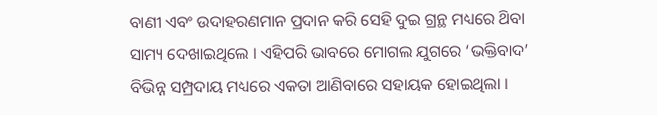ବାଣୀ ଏବଂ ଉଦାହରଣମାନ ପ୍ରଦାନ କରି ସେହି ଦୁଇ ଗ୍ରନ୍ଥ ମଧ୍ୟରେ ଥ‌ିବା ସାମ୍ୟ ଦେଖାଇଥିଲେ । ଏହିପରି ଭାବରେ ମୋଗଲ ଯୁଗରେ ‘ଭକ୍ତିବାଦ’ ବିଭିନ୍ନ ସମ୍ପ୍ରଦାୟ ମଧ୍ୟରେ ଏକତା ଆଣିବାରେ ସହାୟକ ହୋଇଥିଲା ।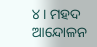୪। ମହଦ ଆନ୍ଦୋଳନ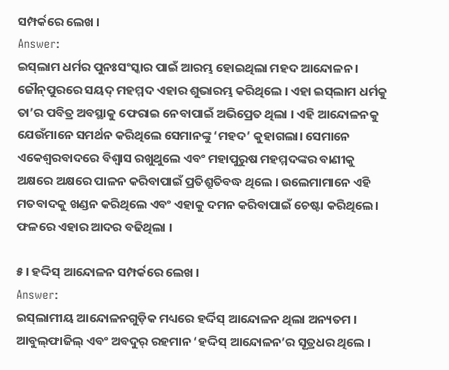ସମ୍ପର୍କରେ ଲେଖ ।
Answer:
ଇସ୍‌ଲାମ ଧର୍ମର ପୁନଃସଂସ୍କାର ପାଇଁ ଆରମ୍ଭ ହୋଇଥିଲା ମହଦ ଆନ୍ଦୋଳନ । ଜୌନ୍‌ପୁରରେ ସୟଦ୍ ମହମ୍ମଦ ଏହାର ଶୁଭାରମ୍ଭ କରିଥିଲେ । ଏହା ଇସ୍‌ଲାମ ଧର୍ମକୁ ତା’ର ପବିତ୍ର ଅବସ୍ଥାକୁ ଫେରାଇ ନେବାପାଇଁ ଅଭିପ୍ରେତ ଥିଲା । ଏହି ଆନ୍ଦୋଳନକୁ ଯେଉଁମାନେ ସମର୍ଥନ କରିଥିଲେ ସେମାନଙ୍କୁ ‘ମହଦ’ କୁହାଗଲା। ସେମାନେ ଏକେଶ୍ୱରବାଦରେ ବିଶ୍ଵାସ ରଖୁଥୁଲେ ଏବଂ ମହାପୁରୁଷ ମହମ୍ମଦଙ୍କର ବାଣୀକୁ ଅକ୍ଷରେ ଅକ୍ଷରେ ପାଳନ କରିବାପାଇଁ ପ୍ରତିଶ୍ରୁତିବଦ୍ଧ ଥିଲେ । ଉଲେମାମାନେ ଏହି ମତବାଦକୁ ଖଣ୍ଡନ କରିଥିଲେ ଏବଂ ଏହାକୁ ଦମନ କରିବାପାଇଁ ଚେଷ୍ଟା କରିଥିଲେ । ଫଳରେ ଏହାର ଆଦର ବଢିଥିଲା ।

୫। ହଦ୍ଦିସ୍ ଆନ୍ଦୋଳନ ସମ୍ପର୍କରେ ଲେଖ ।
Answer:
ଇସ୍‌ଲାମୀୟ ଆନ୍ଦୋଳନଗୁଡ଼ିକ ମଧ୍ୟରେ ହର୍ଦ୍ଦିସ୍ ଆନ୍ଦୋଳନ ଥିଲା ଅନ୍ୟତମ । ଆବୁଲ୍‌ଫାଜିଲ୍ ଏବଂ ଅବଦୁର୍ ରହମାନ ‘ହଦ୍ଦିସ୍ ଆନ୍ଦୋଳନ’ର ସୂତ୍ରଧର ଥିଲେ ।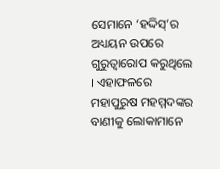ସେମାନେ ‘ହଦ୍ଦିସ୍’ର ଅଧ୍ୟୟନ ଉପରେ ଗୁରୁତ୍ୱାରୋପ କରୁଥିଲେ । ଏହାଫଳରେ ମହାପୁରୁଷ ମହମ୍ମଦଙ୍କର ବାଣୀକୁ ଲୋକାମାନେ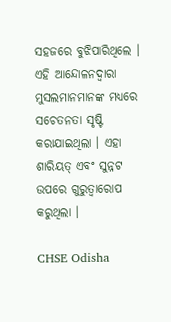ସହଜରେ ବୁଝିପାରିଥିଲେ । ଏହି ଆନ୍ଦୋଳନଦ୍ଵାରା ମୁସଲମାନମାନଙ୍କ ମଧ୍ୟରେ ସଚେତନତା ସୃଷ୍ଟି କରାଯାଇଥିଲା । ଏହା ଶାରିୟତ୍ ଏବଂ ସୁନ୍ନଟ ଉପରେ ଗୁରୁତ୍ୱାରୋପ କରୁଥିଲା ।

CHSE Odisha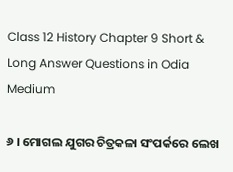Class 12 History Chapter 9 Short & Long Answer Questions in Odia Medium

୬ । ମୋଗଲ ଯୁଗର ଚିତ୍ରକଳା ସଂପର୍କରେ ଲେଖ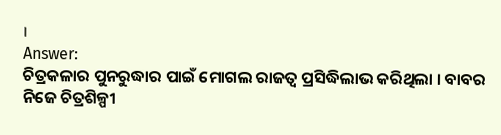।
Answer:
ଚିତ୍ରକଳାର ପୁନରୁଦ୍ଧାର ପାଇଁ ମୋଗଲ ରାଜତ୍ଵ ପ୍ରସିଦ୍ଧିଲାଭ କରିଥିଲା । ବାବର ନିଜେ ଚିତ୍ରଶିଳ୍ପୀ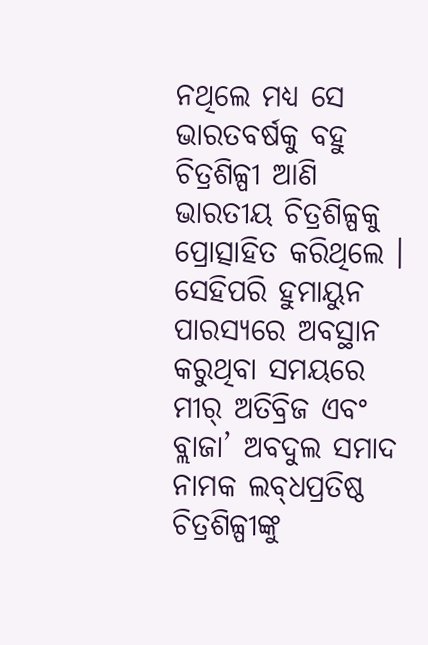ନଥିଲେ ମଧ୍ୟ ସେ ଭାରତବର୍ଷକୁ ବହୁ ଚିତ୍ରଶିଳ୍ପୀ ଆଣି ଭାରତୀୟ ଚିତ୍ରଶିଳ୍ପକୁ ପ୍ରୋତ୍ସାହିତ କରିଥିଲେ । ସେହିପରି ହୁମାୟୁନ ପାରସ୍ୟରେ ଅବସ୍ଥାନ କରୁଥିବା ସମୟରେ ମୀର୍ ଅତିବ୍ରିଜ ଏବଂ ବ୍ଲାଜା’ ଅବଦୁଲ ସମାଦ ନାମକ ଲବ୍‌ଧପ୍ରତିଷ୍ଠ ଚିତ୍ରଶିଳ୍ପୀଙ୍କୁ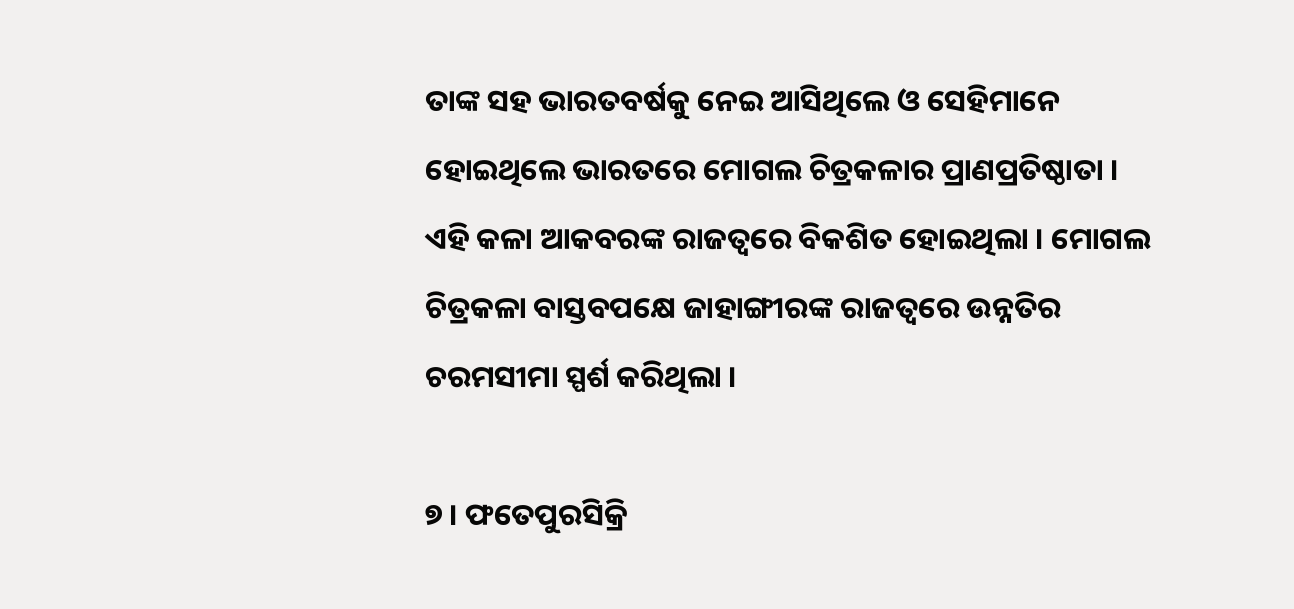ତାଙ୍କ ସହ ଭାରତବର୍ଷକୁ ନେଇ ଆସିଥିଲେ ଓ ସେହିମାନେ ହୋଇଥିଲେ ଭାରତରେ ମୋଗଲ ଚିତ୍ରକଳାର ପ୍ରାଣପ୍ରତିଷ୍ଠାତା । ଏହି କଳା ଆକବରଙ୍କ ରାଜତ୍ଵରେ ବିକଶିତ ହୋଇଥିଲା । ମୋଗଲ ଚିତ୍ରକଳା ବାସ୍ତବପକ୍ଷେ ଜାହାଙ୍ଗୀରଙ୍କ ରାଜତ୍ଵରେ ଉନ୍ନତିର ଚରମସୀମା ସ୍ପର୍ଶ କରିଥିଲା ।

୭ । ଫତେପୁରସିକ୍ରି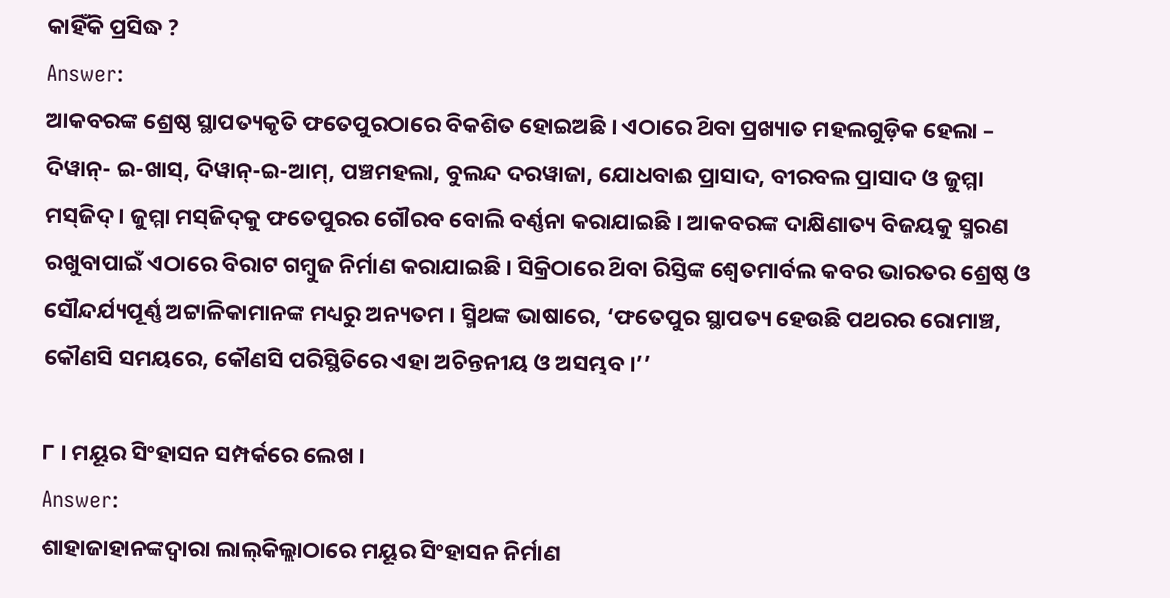କାହିଁକି ପ୍ରସିଦ୍ଧ ?
Answer:
ଆକବରଙ୍କ ଶ୍ରେଷ୍ଠ ସ୍ଥାପତ୍ୟକୃତି ଫତେପୁରଠାରେ ବିକଶିତ ହୋଇଅଛି । ଏଠାରେ ଥ‌ିବା ପ୍ରଖ୍ୟାତ ମହଲଗୁଡ଼ିକ ହେଲା – ଦିୱାନ୍- ଇ-ଖାସ୍, ଦିୱାନ୍-ଇ-ଆମ୍, ପଞ୍ଚମହଲା, ବୁଲନ୍ଦ ଦରୱାଜା, ଯୋଧବାଈ ପ୍ରାସାଦ, ବୀରବଲ ପ୍ରାସାଦ ଓ ଜୁମ୍ମା ମସ୍‌ଜିଦ୍‌ । ଜୁମ୍ମା ମସ୍‌ଜିଦ୍‌କୁ ଫତେପୁରର ଗୌରବ ବୋଲି ବର୍ଣ୍ଣନା କରାଯାଇଛି । ଆକବରଙ୍କ ଦାକ୍ଷିଣାତ୍ୟ ବିଜୟକୁ ସ୍ମରଣ ରଖୁବାପାଇଁ ଏଠାରେ ବିରାଟ ଗମ୍ବୁଜ ନିର୍ମାଣ କରାଯାଇଛି । ସିକ୍ରିଠାରେ ଥ‌ିବା ରିସ୍ତିଙ୍କ ଶ୍ଵେତମାର୍ବଲ କବର ଭାରତର ଶ୍ରେଷ୍ଠ ଓ ସୌନ୍ଦର୍ଯ୍ୟପୂର୍ଣ୍ଣ ଅଟ୍ଟାଳିକାମାନଙ୍କ ମଧ୍ୟରୁ ଅନ୍ୟତମ । ସ୍ମିଥଙ୍କ ଭାଷାରେ, ‘ଫତେପୁର ସ୍ଥାପତ୍ୟ ହେଉଛି ପଥରର ରୋମାଞ୍ଚ, କୌଣସି ସମୟରେ, କୌଣସି ପରିସ୍ଥିତିରେ ଏହା ଅଚିନ୍ତନୀୟ ଓ ଅସମ୍ଭବ ।’’

୮ । ମୟୂର ସିଂହାସନ ସମ୍ପର୍କରେ ଲେଖ ।
Answer:
ଶାହାଜାହାନଙ୍କଦ୍ୱାରା ଲାଲ୍‌କିଲ୍ଲାଠାରେ ମୟୂର ସିଂହାସନ ନିର୍ମାଣ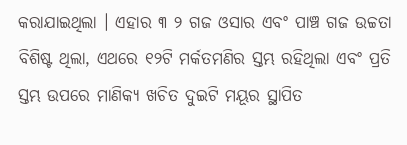କରାଯାଇଥିଲା । ଏହାର ୩ ୨ ଗଜ ଓସାର ଏବଂ ପାଞ୍ଚ ଗଜ ଉଚ୍ଚତା ବିଶିଷ୍ଟ ଥିଲା, ଏଥରେ ୧୨ଟି ମର୍କତମଣିର ସ୍ତମ୍ଭ ରହିଥିଲା ଏବଂ ପ୍ରତି ସ୍ତମ୍ଭ ଉପରେ ମାଣିକ୍ୟ ଖଚିତ ଦୁଇଟି ମୟୂର ସ୍ଥାପିତ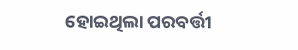ହୋଇଥିଲା ପରବର୍ତ୍ତୀ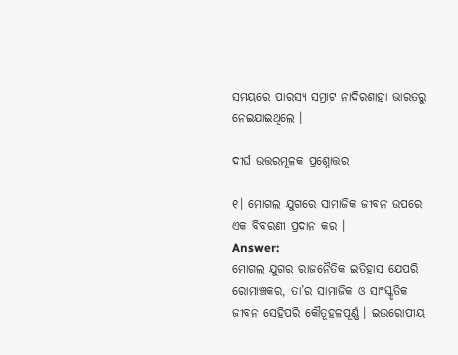ସମୟରେ ପାରସ୍ୟ ସମ୍ରାଟ ନାଦିରଶାହା ଭାରତରୁ ନେଇଯାଇଥିଲେ ।

ଦୀର୍ଘ ଉତ୍ତରମୂଳକ ପ୍ରଶ୍ନୋତ୍ତର

୧। ମୋଗଲ ଯୁଗରେ ସାମାଜିକ ଜୀବନ ଉପରେ ଏକ ବିବରଣୀ ପ୍ରଦାନ କର ।
Answer:
ମୋଗଲ ଯୁଗର ରାଜନୈତିକ ଇତିହାସ ଯେପରି ରୋମାଞ୍ଚକର, ତା’ର ସାମାଜିକ ଓ ସାଂସ୍କୃତିକ ଜୀବନ ସେହିପରି କୌତୂହଳପୂର୍ଣ୍ଣ । ଇଉରୋପୀୟ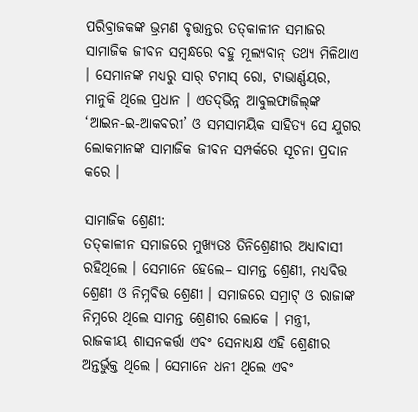ପରିବ୍ରାଜକଙ୍କ ଭ୍ରମଣ ବୃତ୍ତାନ୍ତର ତତ୍‌କାଳୀନ ସମାଜର ସାମାଜିକ ଜୀବନ ସମ୍ବନ୍ଧରେ ବହୁ ମୂଲ୍ୟବାନ୍ ତଥ୍ୟ ମିଳିଥାଏ । ସେମାନଙ୍କ ମଧ୍ୟରୁ ସାର୍ ଟମାସ୍ ରୋ, ଟାଭାର୍ଣ୍ଣୟର, ମାନୁକି ଥିଲେ ପ୍ରଧାନ । ଏତଦ୍‌ଭିନ୍ନ ଆବୁଲଫାଜିଲ୍‌ଙ୍କ ‘ଆଇନ-ଇ-ଆକବରୀ’ ଓ ସମସାମୟିକ ସାହିତ୍ୟ ସେ ଯୁଗର ଲୋକମାନଙ୍କ ସାମାଜିକ ଜୀବନ ସମ୍ପର୍କରେ ସୂଚନା ପ୍ରଦାନ କରେ ।

ସାମାଜିକ ଶ୍ରେଣୀ:
ତତ୍‌କାଳୀନ ସମାଜରେ ମୁଖ୍ୟତଃ ତିନିଶ୍ରେଣୀର ଅଧ୍ୟାବାସୀ ରହିଥିଲେ । ସେମାନେ ହେଲେ– ସାମନ୍ତ ଶ୍ରେଣୀ, ମଧ୍ୟବିତ୍ତ ଶ୍ରେଣୀ ଓ ନିମ୍ନବିତ୍ତ ଶ୍ରେଣୀ । ସମାଜରେ ସମ୍ରାଟ୍ ଓ ରାଜାଙ୍କ ନିମ୍ନରେ ଥିଲେ ସାମନ୍ତ ଶ୍ରେଣୀର ଲୋକେ । ମନ୍ତ୍ରୀ, ରାଜକୀୟ ଶାସନକର୍ତ୍ତା ଏବଂ ସେନାଧ୍ୟକ୍ଷ ଏହି ଶ୍ରେଣୀର ଅନ୍ତର୍ଭୁକ୍ତ ଥିଲେ । ସେମାନେ ଧନୀ ଥିଲେ ଏବଂ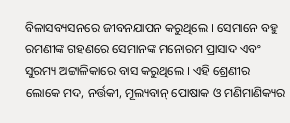ବିଳାସବ୍ୟସନରେ ଜୀବନଯାପନ କରୁଥିଲେ । ସେମାନେ ବହୁ ରମଣୀଙ୍କ ଗହଣରେ ସେମାନଙ୍କ ମନୋରମ ପ୍ରାସାଦ ଏବଂ ସୁରମ୍ୟ ଅଟ୍ଟାଳିକାରେ ବାସ କରୁଥିଲେ । ଏହି ଶ୍ରେଣୀର ଲୋକେ ମଦ, ନର୍ତ୍ତକୀ, ମୂଲ୍ୟବାନ୍ ପୋଷାକ ଓ ମଣିମାଣିକ୍ୟର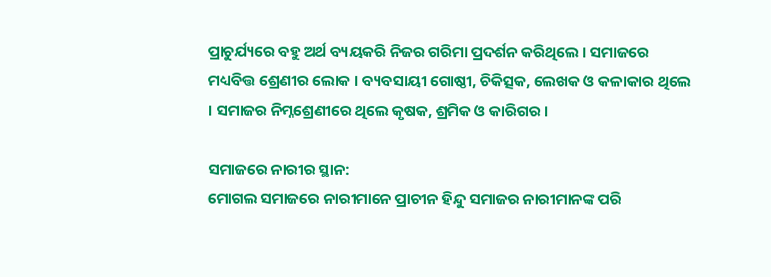ପ୍ରାଚୁର୍ଯ୍ୟରେ ବହୁ ଅର୍ଥ ବ୍ୟୟକରି ନିଜର ଗରିମା ପ୍ରଦର୍ଶନ କରିଥିଲେ । ସମାଜରେ ମଧ୍ୟବିତ୍ତ ଶ୍ରେଣୀର ଲୋକ । ବ୍ୟବସାୟୀ ଗୋଷ୍ଠୀ, ଚିକିତ୍ସକ, ଲେଖକ ଓ କଳାକାର ଥିଲେ । ସମାଜର ନିମ୍ନଶ୍ରେଣୀରେ ଥିଲେ କୃଷକ, ଶ୍ରମିକ ଓ କାରିଗର ।

ସମାଜରେ ନାରୀର ସ୍ଥାନ:
ମୋଗଲ ସମାଜରେ ନାରୀମାନେ ପ୍ରାଚୀନ ହିନ୍ଦୁ ସମାଜର ନାରୀମାନଙ୍କ ପରି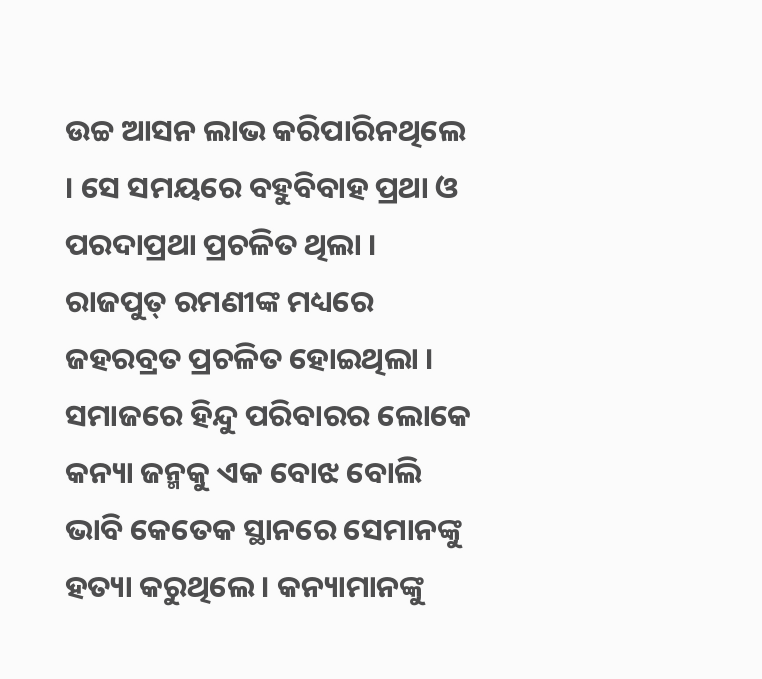ଉଚ୍ଚ ଆସନ ଲାଭ କରିପାରିନଥିଲେ । ସେ ସମୟରେ ବହୁବିବାହ ପ୍ରଥା ଓ ପରଦାପ୍ରଥା ପ୍ରଚଳିତ ଥିଲା । ରାଜପୁତ୍ ରମଣୀଙ୍କ ମଧ୍ୟରେ ଜହରବ୍ରତ ପ୍ରଚଳିତ ହୋଇଥିଲା । ସମାଜରେ ହିନ୍ଦୁ ପରିବାରର ଲୋକେ କନ୍ୟା ଜନ୍ମକୁ ଏକ ବୋଝ ବୋଲି ଭାବି କେତେକ ସ୍ଥାନରେ ସେମାନଙ୍କୁ ହତ୍ୟା କରୁଥିଲେ । କନ୍ୟାମାନଙ୍କୁ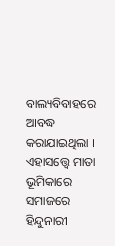ବାଲ୍ୟବିବାହରେ ଆବଦ୍ଧ କରାଯାଇଥିଲା । ଏହାସତ୍ତ୍ଵେ ମାତା ଭୂମିକାରେ ସମାଜରେ ହିନ୍ଦୁନାରୀ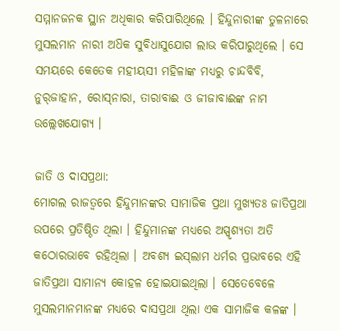ସମ୍ମାନଜନକ ସ୍ଥାନ ଅଧିକାର କରିପାରିଥିଲେ । ହିନ୍ଦୁନାରୀଙ୍କ ତୁଳନାରେ ମୁସଲମାନ ନାରୀ ଅଧ‌ିକ ସୁବିଧାସୁଯୋଗ ଲାଭ କରିପାରୁଥିଲେ । ସେ ସମୟରେ କେତେକ ମହୀୟସୀ ମହିଳାଙ୍କ ମଧ୍ୟରୁ ଚାନ୍ଦବିବି, ନୁର୍‌ଜାହାନ, ରୋସ୍‌ନାରା, ତାରାବାଈ ଓ ଜୀଜାବାଈଙ୍କ ନାମ ଉଲ୍ଲେଖଯୋଗ୍ୟ ।

ଜାତି ଓ ଦାସପ୍ରଥା:
ମୋଗଲ ରାଜତ୍ଵରେ ହିନ୍ଦୁମାନଙ୍କର ସାମାଜିକ ପ୍ରଥା ମୁଖ୍ୟତଃ ଜାତିପ୍ରଥା ଉପରେ ପ୍ରତିଷ୍ଠିତ ଥିଲା । ହିନ୍ଦୁମାନଙ୍କ ମଧ୍ୟରେ ଅସ୍ପୃଶ୍ୟତା ଅତି କଠୋରଭାବେ ରହିଥିଲା । ଅବଶ୍ୟ ଇସ୍‌ଲାମ ଧର୍ମର ପ୍ରଭାବରେ ଏହି ଜାତିପ୍ରଥା ସାମାନ୍ୟ କୋହଳ ହୋଇଯାଇଥିଲା । ସେତେବେଳେ ମୁସଲମାନମାନଙ୍କ ମଧ୍ୟରେ ଦାସପ୍ରଥା ଥିଲା ଏକ ସାମାଜିକ କଳଙ୍କ ।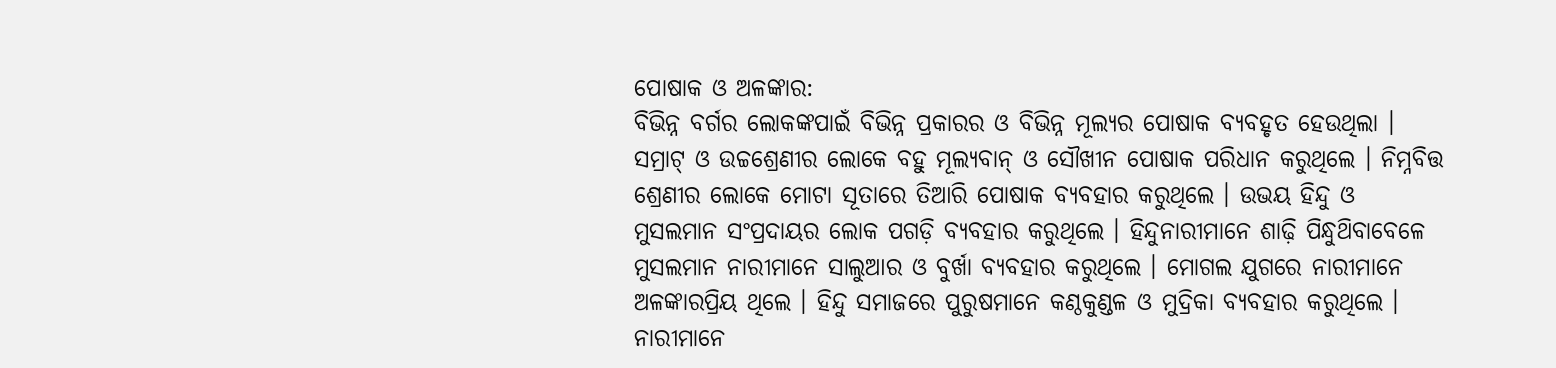ପୋଷାକ ଓ ଅଳଙ୍କାର:
ବିଭିନ୍ନ ବର୍ଗର ଲୋକଙ୍କପାଇଁ ବିଭିନ୍ନ ପ୍ରକାରର ଓ ବିଭିନ୍ନ ମୂଲ୍ୟର ପୋଷାକ ବ୍ୟବହୃତ ହେଉଥିଲା । ସମ୍ରାଟ୍ ଓ ଉଚ୍ଚଶ୍ରେଣୀର ଲୋକେ ବହୁ ମୂଲ୍ୟବାନ୍ ଓ ସୌଖୀନ ପୋଷାକ ପରିଧାନ କରୁଥିଲେ । ନିମ୍ନବିତ୍ତ ଶ୍ରେଣୀର ଲୋକେ ମୋଟା ସୂତାରେ ତିଆରି ପୋଷାକ ବ୍ୟବହାର କରୁଥିଲେ । ଉଭୟ ହିନ୍ଦୁ ଓ ମୁସଲମାନ ସଂପ୍ରଦାୟର ଲୋକ ପଗଡ଼ି ବ୍ୟବହାର କରୁଥିଲେ । ହିନ୍ଦୁନାରୀମାନେ ଶାଢ଼ି ପିନ୍ଧୁଥ‌ିବାବେଳେ ମୁସଲମାନ ନାରୀମାନେ ସାଲୁଆର ଓ ବୁର୍ଖା ବ୍ୟବହାର କରୁଥିଲେ । ମୋଗଲ ଯୁଗରେ ନାରୀମାନେ ଅଳଙ୍କାରପ୍ରିୟ ଥିଲେ । ହିନ୍ଦୁ ସମାଜରେ ପୁରୁଷମାନେ କଣ୍ଠକୁଣ୍ଡଳ ଓ ମୁଦ୍ରିକା ବ୍ୟବହାର କରୁଥିଲେ । ନାରୀମାନେ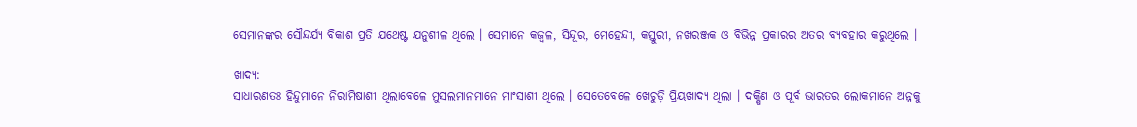ସେମାନଙ୍କର ସୌନ୍ଦର୍ଯ୍ୟ ବିକାଶ ପ୍ରତି ଯଥେଷ୍ଟ ଯନୁଶୀଳ ଥିଲେ । ସେମାନେ କଜ୍ଵଳ, ସିନ୍ଦୂର, ମେହେନ୍ଦୀ, କସ୍ତୁରୀ, ନଖରଞ୍ଜକ ଓ ବିଭିନ୍ନ ପ୍ରକାରର ଅତର ବ୍ୟବହାର କରୁଥିଲେ ।

ଖାଦ୍ୟ:
ସାଧାରଣତଃ ହିନ୍ଦୁମାନେ ନିରାମିଷାଶୀ ଥିଲାବେଳେ ମୁସଲମାନମାନେ ମାଂସାଶୀ ଥିଲେ । ସେତେବେଳେ ଖେଚୁଡ଼ି ପ୍ରିୟଖାଦ୍ୟ ଥିଲା । ଦକ୍ଷିଣ ଓ ପୂର୍ବ ଭାରତର ଲୋକମାନେ ଅନ୍ନକୁ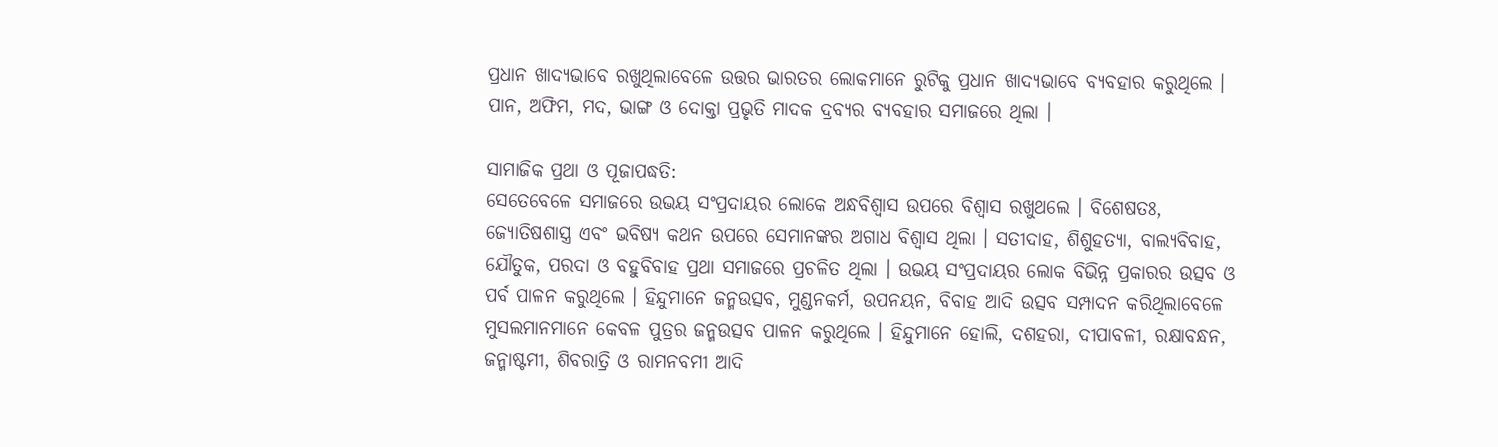ପ୍ରଧାନ ଖାଦ୍ୟଭାବେ ରଖୁଥିଲାବେଳେ ଉତ୍ତର ଭାରତର ଲୋକମାନେ ରୁଟିକୁ ପ୍ରଧାନ ଖାଦ୍ୟଭାବେ ବ୍ୟବହାର କରୁଥିଲେ । ପାନ, ଅଫିମ, ମଦ, ଭାଙ୍ଗ ଓ ଦୋକ୍ତା ପ୍ରଭୃତି ମାଦକ ଦ୍ରବ୍ୟର ବ୍ୟବହାର ସମାଜରେ ଥିଲା ।

ସାମାଜିକ ପ୍ରଥା ଓ ପୂଜାପଦ୍ଧତି:
ସେତେବେଳେ ସମାଜରେ ଉଭୟ ସଂପ୍ରଦାୟର ଲୋକେ ଅନ୍ଧବିଶ୍ଵାସ ଉପରେ ବିଶ୍ଵାସ ରଖୁଥଲେ । ବିଶେଷତଃ, ଜ୍ୟୋତିଷଶାସ୍ତ୍ର ଏବଂ ଭବିଷ୍ୟ କଥନ ଉପରେ ସେମାନଙ୍କର ଅଗାଧ ବିଶ୍ଵାସ ଥିଲା । ସତୀଦାହ, ଶିଶୁହତ୍ୟା, ବାଲ୍ୟବିବାହ, ଯୌତୁକ, ପରଦା ଓ ବହୁବିବାହ ପ୍ରଥା ସମାଜରେ ପ୍ରଚଳିତ ଥିଲା । ଉଭୟ ସଂପ୍ରଦାୟର ଲୋକ ବିଭିନ୍ନ ପ୍ରକାରର ଉତ୍ସବ ଓ ପର୍ବ ପାଳନ କରୁଥିଲେ । ହିନ୍ଦୁମାନେ ଜନ୍ମଉତ୍ସବ, ମୁଣ୍ଡନକର୍ମ, ଉପନୟନ, ବିବାହ ଆଦି ଉତ୍ସବ ସମ୍ପାଦନ କରିଥିଲାବେଳେ ମୁସଲମାନମାନେ କେବଳ ପୁତ୍ରର ଜନ୍ମଉତ୍ସବ ପାଳନ କରୁଥିଲେ । ହିନ୍ଦୁମାନେ ହୋଲି, ଦଶହରା, ଦୀପାବଳୀ, ରକ୍ଷାବନ୍ଧନ, ଜନ୍ମାଷ୍ଟମୀ, ଶିବରାତ୍ରି ଓ ରାମନବମୀ ଆଦି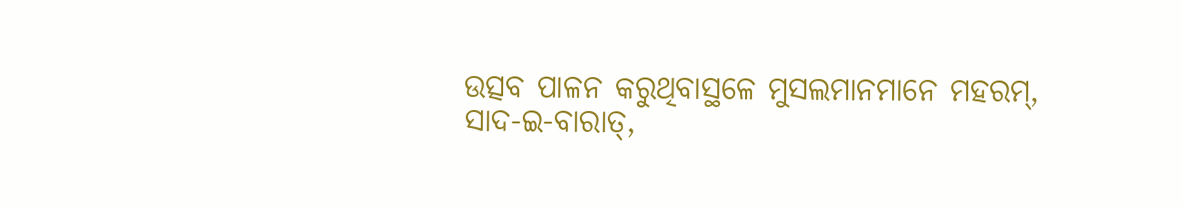ଉତ୍ସବ ପାଳନ କରୁଥିବାସ୍ଥଳେ ମୁସଲମାନମାନେ ମହରମ୍, ସାଦ-ଇ-ବାରାତ୍,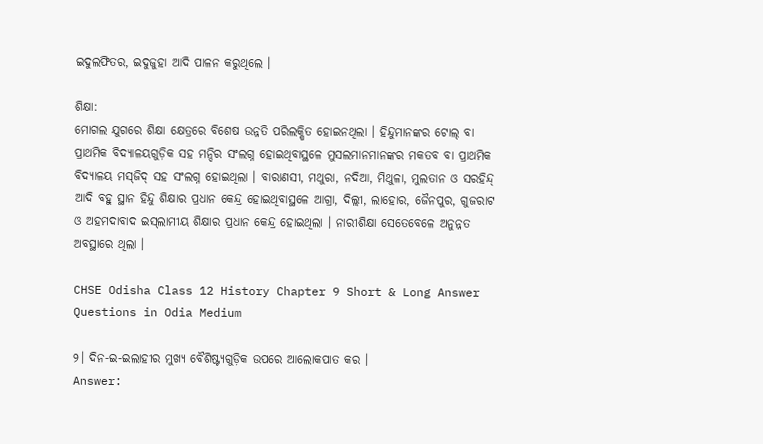ଇଦୁଲଫିତର, ଇଦୁଜୁହା ଆଦି ପାଳନ କରୁଥିଲେ ।

ଶିକ୍ଷା:
ମୋଗଲ ଯୁଗରେ ଶିକ୍ଷା କ୍ଷେତ୍ରରେ ବିଶେଷ ଉନ୍ନତି ପରିଲକ୍ଷିତ ହୋଇନଥିଲା । ହିନ୍ଦୁମାନଙ୍କର ଟୋଲ୍ ବା ପ୍ରାଥମିକ ବିଦ୍ୟାଳୟଗୁଡ଼ିକ ସହ ମନ୍ଦିର ସଂଲଗ୍ନ ହୋଇଥିବାସ୍ଥଳେ ମୁସଲମାନମାନଙ୍କର ମକତବ ବା ପ୍ରାଥମିକ ବିଦ୍ୟାଳୟ ମସ୍‌ଜିଦ୍ ସହ ସଂଲଗ୍ନ ହୋଇଥିଲା । ବାରାଣସୀ, ମଥୁରା, ନଦିଆ, ମିଥୁଳା, ମୁଲତାନ ଓ ସରହିନ୍ଦ୍ ଆଦି ବହୁ ସ୍ଥାନ ହିନ୍ଦୁ ଶିକ୍ଷାର ପ୍ରଧାନ କେନ୍ଦ୍ର ହୋଇଥିବାସ୍ଥଳେ ଆଗ୍ରା, ଦିଲ୍ଲୀ, ଲାହୋର, ଜୈନପୁର, ଗୁଜରାଟ ଓ ଅହମଦାବାଦ ଇସ୍‌ଲାମୀୟ ଶିକ୍ଷାର ପ୍ରଧାନ କେନ୍ଦ୍ର ହୋଇଥିଲା । ନାରୀଶିକ୍ଷା ସେତେବେଳେ ଅନୁନ୍ନତ ଅବସ୍ଥାରେ ଥିଲା ।

CHSE Odisha Class 12 History Chapter 9 Short & Long Answer Questions in Odia Medium

୨। ଦିନ-ଇ-ଇଲାହୀର ମୁଖ୍ୟ ବୈଶିଷ୍ଟ୍ୟଗୁଡ଼ିକ ଉପରେ ଆଲୋକପାତ କର ।
Answer: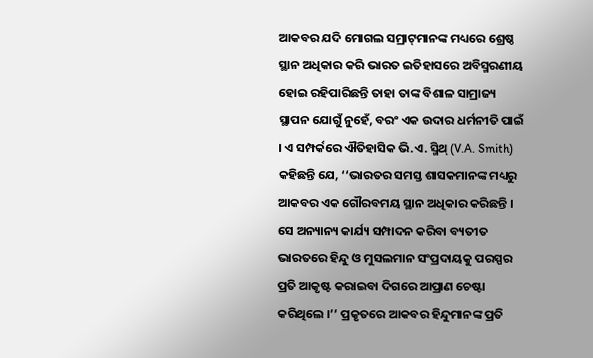ଆକବର ଯଦି ମୋଗଲ ସମ୍ରାଟ୍‌ମାନଙ୍କ ମଧ୍ୟରେ ଶ୍ରେଷ୍ଠ ସ୍ଥାନ ଅଧିକାର କରି ଭାରତ ଇତିହାସରେ ଅବିସ୍ମରଣୀୟ ହୋଇ ରହିପାରିଛନ୍ତି ତାହା ତାଙ୍କ ବିଶାଳ ସାମ୍ରାଜ୍ୟ ସ୍ଥାପନ ଯୋଗୁଁ ନୁହେଁ, ବରଂ ଏକ ଉଦାର ଧର୍ମନୀତି ପାଇଁ । ଏ ସମ୍ପର୍କରେ ଐତିହାସିକ ଭି.ଏ. ସ୍ମିଥ୍ (V.A. Smith) କହିଛନ୍ତି ଯେ, ‘‘ଭାରତର ସମସ୍ତ ଶାସକମାନଙ୍କ ମଧ୍ୟରୁ ଆକବର ଏକ ଗୌରବମୟ ସ୍ଥାନ ଅଧିକାର କରିଛନ୍ତି । ସେ ଅନ୍ୟାନ୍ୟ କାର୍ଯ୍ୟ ସମ୍ପାଦନ କରିବା ବ୍ୟତୀତ ଭାରତରେ ହିନ୍ଦୁ ଓ ମୁସଲମାନ ସଂପ୍ରଦାୟକୁ ପରସ୍ପର ପ୍ରତି ଆକୃଷ୍ଟ କରାଇବା ଦିଗରେ ଆପ୍ରାଣ ଚେଷ୍ଟା କରିଥିଲେ ।’’ ପ୍ରକୃତରେ ଆକବର ହିନ୍ଦୁମାନଙ୍କ ପ୍ରତି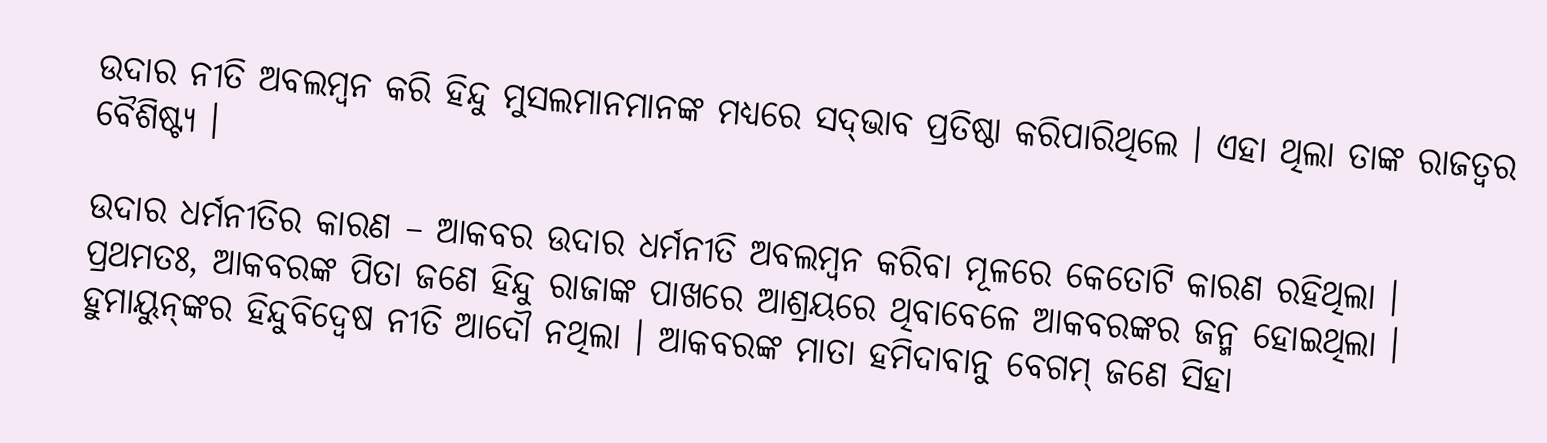ଉଦାର ନୀତି ଅବଲମ୍ବନ କରି ହିନ୍ଦୁ ମୁସଲମାନମାନଙ୍କ ମଧ୍ୟରେ ସଦ୍‌ଭାବ ପ୍ରତିଷ୍ଠା କରିପାରିଥିଲେ । ଏହା ଥିଲା ତାଙ୍କ ରାଜତ୍ଵର ବୈଶିଷ୍ଟ୍ୟ ।

ଉଦାର ଧର୍ମନୀତିର କାରଣ – ଆକବର ଉଦାର ଧର୍ମନୀତି ଅବଲମ୍ବନ କରିବା ମୂଳରେ କେତୋଟି କାରଣ ରହିଥିଲା । ପ୍ରଥମତଃ, ଆକବରଙ୍କ ପିତା ଜଣେ ହିନ୍ଦୁ ରାଜାଙ୍କ ପାଖରେ ଆଶ୍ରୟରେ ଥିବାବେଳେ ଆକବରଙ୍କର ଜନ୍ମ ହୋଇଥିଲା । ହୁମାୟୁନ୍‌ଙ୍କର ହିନ୍ଦୁବିଦ୍ବେଷ ନୀତି ଆଦୌ ନଥିଲା । ଆକବରଙ୍କ ମାତା ହମିଦାବାନୁ ବେଗମ୍ ଜଣେ ସିହା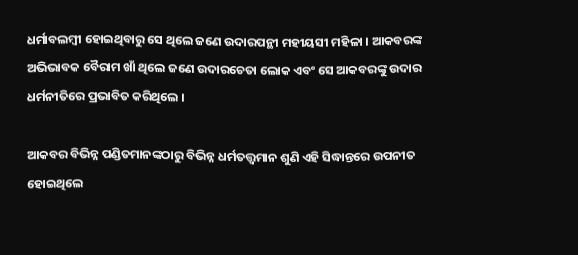ଧର୍ମାବଲମ୍ବୀ ହୋଇଥିବାରୁ ସେ ଥିଲେ ଜଣେ ଉଦାରପନ୍ଥୀ ମହୀୟସୀ ମହିଳା । ଆକବରଙ୍କ ଅଭିଭାବକ ବୈରାମ ଖାଁ ଥିଲେ ଜଣେ ଉଦାରଚେତା ଲୋକ ଏବଂ ସେ ଆକବରଙ୍କୁ ଉଦାର ଧର୍ମନୀତିରେ ପ୍ରଭାବିତ କରିଥିଲେ ।

ଆକବର ବିଭିନ୍ନ ପଣ୍ଡିତମାନଙ୍କଠାରୁ ବିଭିନ୍ନ ଧର୍ମତତ୍ତ୍ଵମାନ ଶୁଣି ଏହି ସିଦ୍ଧାନ୍ତରେ ଉପନୀତ ହୋଇଥିଲେ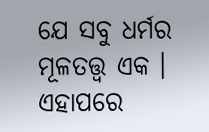ଯେ ସବୁ ଧର୍ମର ମୂଳତତ୍ତ୍ଵ ଏକ । ଏହାପରେ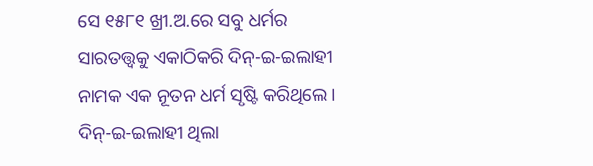ସେ ୧୫୮୧ ଖ୍ରୀ.ଅ.ରେ ସବୁ ଧର୍ମର ସାରତତ୍ତ୍ଵକୁ ଏକାଠିକରି ଦିନ୍-ଇ-ଇଲାହୀ ନାମକ ଏକ ନୂତନ ଧର୍ମ ସୃଷ୍ଟି କରିଥିଲେ । ଦିନ୍-ଇ-ଇଲାହୀ ଥିଲା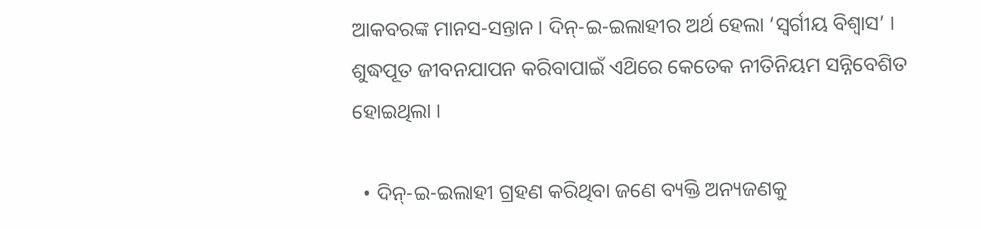ଆକବରଙ୍କ ମାନସ-ସନ୍ତାନ । ଦିନ୍-ଇ-ଇଲାହୀର ଅର୍ଥ ହେଲା ‘ସ୍ୱର୍ଗୀୟ ବିଶ୍ଵାସ’ । ଶୁଦ୍ଧପୂତ ଜୀବନଯାପନ କରିବାପାଇଁ ଏଥ‌ିରେ କେତେକ ନୀତିନିୟମ ସନ୍ନିବେଶିତ ହୋଇଥିଲା ।

  • ଦିନ୍-ଇ-ଇଲାହୀ ଗ୍ରହଣ କରିଥିବା ଜଣେ ବ୍ୟକ୍ତି ଅନ୍ୟଜଣକୁ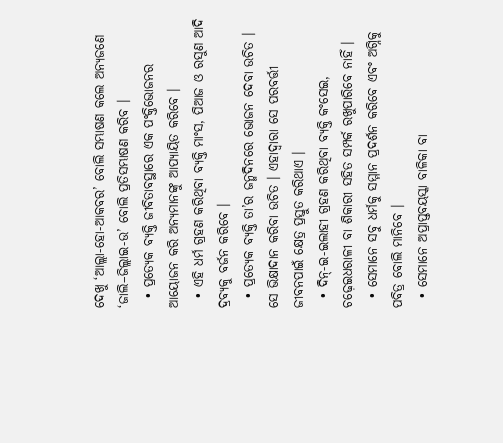ଦେଖୁ ‘ଆଲ୍ଲା-ହୋ-ଆକବର’ ବୋଲି ସମ୍ଭାଷଣ କଲେ ଅନ୍ୟଜଣେ ‘ଜାଲି–ଜିଲ୍ଲାଇ-ଉ’ ବୋଲି ପ୍ରତିସମ୍ଭାଷଣ କରିବ ।
  • ପ୍ରତ୍ୟେକ ବ୍ୟକ୍ତି ଜୀବିତାବସ୍ଥାରେ ଏକ ପଂକ୍ତିଭୋଜନର ଆୟୋଜନ କରି ଅନ୍ୟମାନଙ୍କୁ ଆପ୍ୟାୟିତ କରିବେ ।
  • ଏହି ଧର୍ମ ଗ୍ରହଣ କରିଥିବା ବ୍ୟକ୍ତି ମାଂସ, ପିଆଜ ଓ ରସୁଣ ଆଦି ଦ୍ରବ୍ୟକୁ ବର୍ଜନ କରିବେ ।
  • ପ୍ରତ୍ୟେକ ବ୍ୟକ୍ତି ତା’ର ଜନ୍ମଦିନରେ ଭୋଜନ ଦେବା ଉଚିତ । ସେ ଭିକ୍ଷାଦାନ କରିବା ଉଚିତ । ଏହାଦ୍ଵାରା ସେ ପରବର୍ତ୍ତୀ ଜୀବନପାଇଁ କ୍ଷେତ୍ର ପ୍ରସ୍ତୁତ କରିଥାଏ ।
  • ଦିନ୍-ଇ-ଇଲାହୀ ଗ୍ରହଣ କରିଥିବା ବ୍ୟକ୍ତି କଂସେଇ, ଚଢ଼େଇଧରାଳୀ ବା ଶିକାରୀ ସହିତ ସମ୍ପର୍କ ରଖୁପାରିବେ ନାହିଁ ।
  • ସେମାନେ ସବୁ ଧର୍ମକୁ ସମ୍ମାନ ପ୍ରଦର୍ଶନ କରିବେ ଏବଂ ଅଗ୍ନିକୁ ପବିତ୍ର ବୋଲି ମାନିବେ ।
  • ସେମାନେ ଅପ୍ରାପ୍ତବୟସ୍କା ବାଳିକା ବା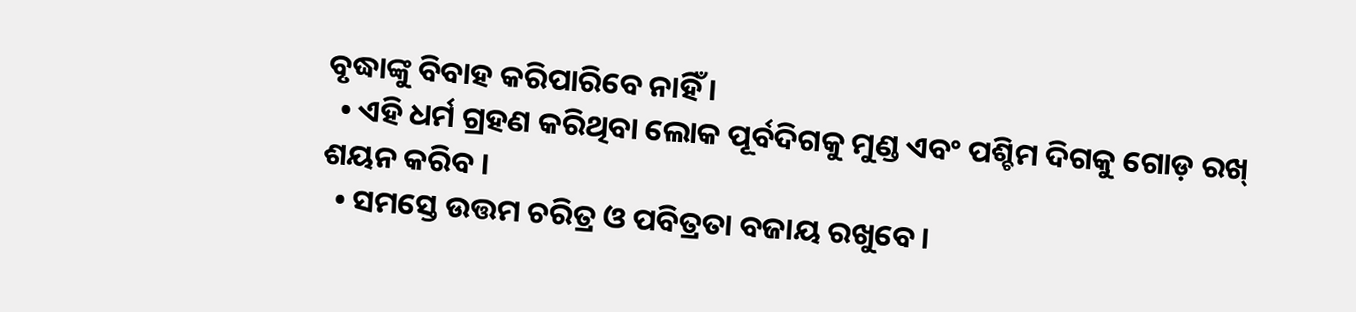ବୃଦ୍ଧାଙ୍କୁ ବିବାହ କରିପାରିବେ ନାହିଁ ।
  • ଏହି ଧର୍ମ ଗ୍ରହଣ କରିଥିବା ଲୋକ ପୂର୍ବଦିଗକୁ ମୁଣ୍ଡ ଏବଂ ପଶ୍ଚିମ ଦିଗକୁ ଗୋଡ଼ ରଖ୍ ଶୟନ କରିବ ।
  • ସମସ୍ତେ ଉତ୍ତମ ଚରିତ୍ର ଓ ପବିତ୍ରତା ବଜାୟ ରଖୁବେ ।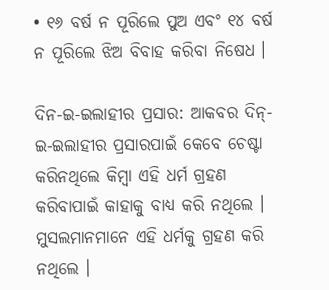• ୧୬ ବର୍ଷ ନ ପୂରିଲେ ପୁଅ ଏବଂ ୧୪ ବର୍ଷ ନ ପୂରିଲେ ଝିଅ ବିବାହ କରିବା ନିଷେଧ ।

ଦିନ-ଇ-ଇଲାହୀର ପ୍ରସାର: ଆକବର ଦିନ୍-ଇ-ଇଲାହୀର ପ୍ରସାରପାଇଁ କେବେ ଚେଷ୍ଟା କରିନଥିଲେ କିମ୍ବା ଏହି ଧର୍ମ ଗ୍ରହଣ କରିବାପାଇଁ କାହାକୁ ବାଧ୍ୟ କରି ନଥିଲେ । ମୁସଲମାନମାନେ ଏହି ଧର୍ମକୁ ଗ୍ରହଣ କରି ନଥିଲେ ।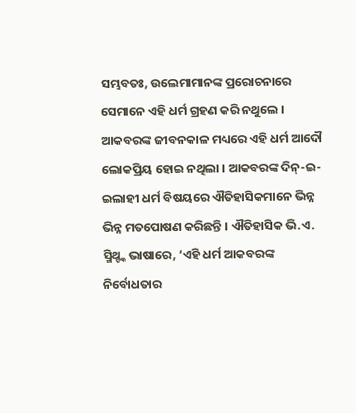ସମ୍ଭବତଃ, ଉଲେମାମାନଙ୍କ ପ୍ରରୋଚନାରେ ସେମାନେ ଏହି ଧର୍ମ ଗ୍ରହଣ କରି ନଥୁଲେ । ଆକବରଙ୍କ ଜୀବନକାଳ ମଧ୍ୟରେ ଏହି ଧର୍ମ ଆଦୌ ଲୋକପ୍ରିୟ ହୋଇ ନଥିଲା । ଆକବରଙ୍କ ଦିନ୍-ଇ-ଇଲାହୀ ଧର୍ମ ବିଷୟରେ ଐତିହାସିକମାନେ ଭିନ୍ନ ଭିନ୍ନ ମତପୋଷଣ କରିଛନ୍ତି । ଐତିହାସିକ ଭି.ଏ. ସ୍ମିଥ୍ଙ୍କ ଭାଷାରେ, ‘ଏହି ଧର୍ମ ଆକବରଙ୍କ ନିର୍ବୋଧତାର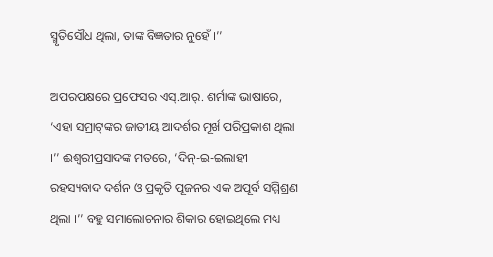ସ୍ମୃତିସୌଧ ଥିଲା, ତାଙ୍କ ବିଜ୍ଞତାର ନୁହେଁ ।’’

ଅପରପକ୍ଷରେ ପ୍ରଫେସର ଏସ୍.ଆର୍. ଶର୍ମାଙ୍କ ଭାଷାରେ, ‘ଏହା ସମ୍ରାଟ୍‌ଙ୍କର ଜାତୀୟ ଆଦର୍ଶର ମୂର୍ଖ ପରିପ୍ରକାଶ ଥିଲା ।’’ ଈଶ୍ୱରୀପ୍ରସାଦଙ୍କ ମତରେ, ‘ଦିନ୍-ଇ-ଇଲାହୀ ରହସ୍ୟବାଦ ଦର୍ଶନ ଓ ପ୍ରକୃତି ପୂଜନର ଏକ ଅପୂର୍ବ ସମ୍ମିଶ୍ରଣ ଥିଲା ।’’ ବହୁ ସମାଲୋଚନାର ଶିକାର ହୋଇଥିଲେ ମଧ୍ୟ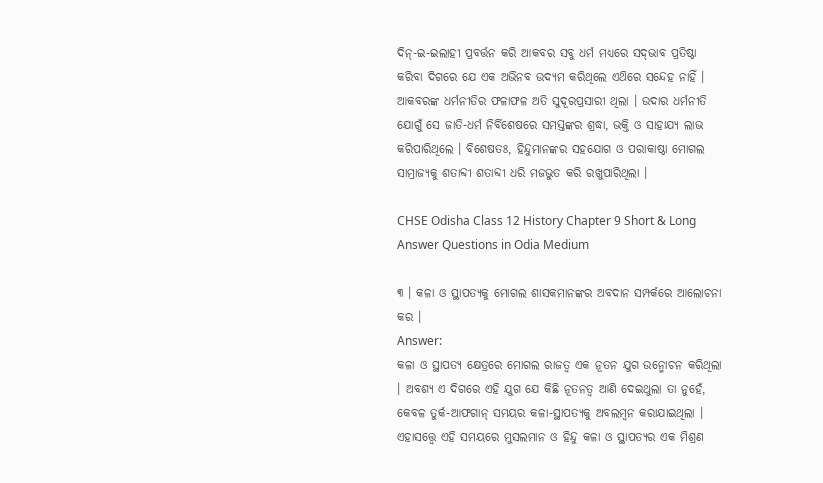ଦିନ୍-ଇ-ଇଲାହୀ ପ୍ରବର୍ତ୍ତନ କରି ଆକବର ସବୁ ଧର୍ମ ମଧ୍ଯରେ ସଦ୍‌ଭାବ ପ୍ରତିଷ୍ଠା କରିବା ଦିଗରେ ଯେ ଏକ ଅଭିନବ ଉଦ୍ୟମ କରିଥିଲେ ଏଥ‌ିରେ ସନ୍ଦେହ ନାହିଁ । ଆକବରଙ୍କ ଧର୍ମନୀତିର ଫଳାଫଳ ଅତି ସୁଦୂରପ୍ରସାରୀ ଥିଲା । ଉଦାର ଧର୍ମନୀତି ଯୋଗୁଁ ସେ ଜାତି-ଧର୍ମ ନିର୍ବିଶେଷରେ ସମସ୍ତଙ୍କର ଶ୍ରଦ୍ଧା, ଭକ୍ତି ଓ ସାହାଯ୍ୟ ଲାଭ କରିପାରିଥିଲେ । ବିଶେଷତଃ, ହିନ୍ଦୁମାନଙ୍କର ସହଯୋଗ ଓ ପରାକାଷ୍ଠା ମୋଗଲ ସାମ୍ରାଜ୍ୟକୁ ଶତାବ୍ଦୀ ଶତାବ୍ଦୀ ଧରି ମଜଭୁତ କରି ରଖୁପାରିଥିଲା ।

CHSE Odisha Class 12 History Chapter 9 Short & Long Answer Questions in Odia Medium

୩ । କଳା ଓ ସ୍ଥାପତ୍ୟକୁ ମୋଗଲ ଶାସକମାନଙ୍କର ଅବଦାନ ସମ୍ପର୍କରେ ଆଲୋଚନା କର ।
Answer:
କଳା ଓ ସ୍ଥାପତ୍ୟ କ୍ଷେତ୍ରରେ ମୋଗଲ ରାଜତ୍ଵ ଏକ ନୂତନ ଯୁଗ ଉନ୍ମୋଚନ କରିଥିଲା । ଅବଶ୍ୟ ଏ ଦିଗରେ ଏହି ଯୁଗ ଯେ କିଛି ନୂତନତ୍ୱ ଆଣି ଦେଇଥୁଲା ତା ନୁହେଁ, କେବଳ ତୁର୍କ-ଆଫଗାନ୍ ସମୟର କଳା-ସ୍ଥାପତ୍ୟକୁ ଅବଲମ୍ବନ କରାଯାଇଥିଲା । ଏହାସତ୍ତ୍ବେ ଏହି ସମୟରେ ମୁସଲମାନ ଓ ହିନ୍ଦୁ କଳା ଓ ସ୍ଥାପତ୍ୟର ଏକ ମିଶ୍ରଣ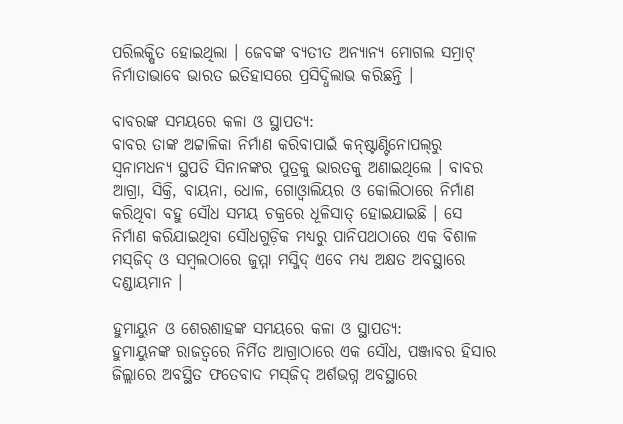ପରିଲକ୍ଷିତ ହୋଇଥିଲା । ଜେବଙ୍କ ବ୍ୟତୀତ ଅନ୍ୟାନ୍ୟ ମୋଗଲ ସମ୍ରାଟ୍ ନିର୍ମାତାଭାବେ ଭାରତ ଇତିହାସରେ ପ୍ରସିଦ୍ଧିଲାଭ କରିଛନ୍ତି ।

ବାବରଙ୍କ ସମୟରେ କଳା ଓ ସ୍ଥାପତ୍ୟ:
ବାବର ତାଙ୍କ ଅଟ୍ଟାଳିକା ନିର୍ମାଣ କରିବାପାଇଁ କନ୍‌ଷ୍ଟାଣ୍ଟିନୋପଲ୍‌ରୁ ସ୍ୱନାମଧନ୍ୟ ସ୍ଥପତି ସିନାନଙ୍କର ପୁତ୍ରକୁ ଭାରତକୁ ଅଣାଇଥିଲେ । ବାବର ଆଗ୍ରା, ସିକ୍ରି, ବାୟନା, ଧୋଳ, ଗୋଓ୍ବାଲିୟର ଓ କୋଲିଠାରେ ନିର୍ମାଣ କରିଥିବା ବହୁ ସୌଧ ସମୟ ଚକ୍ରରେ ଧୂଳିସାତ୍ ହୋଇଯାଇଛି । ସେ ନିର୍ମାଣ କରିଯାଇଥିବା ସୌଧଗୁଡ଼ିକ ମଧ୍ୟରୁ ପାନିପଥଠାରେ ଏକ ବିଶାଳ ମସ୍‌ଜିଦ୍‌ ଓ ସମ୍ବଲଠାରେ ଜୁମ୍ମା ମସ୍ଜିଦ୍‌ ଏବେ ମଧ୍ୟ ଅକ୍ଷତ ଅବସ୍ଥାରେ ଦଣ୍ଡାୟମାନ ।

ହୁମାୟୁନ ଓ ଶେରଶାହଙ୍କ ସମୟରେ କଳା ଓ ସ୍ଥାପତ୍ୟ:
ହୁମାୟୁନଙ୍କ ରାଜତ୍ଵରେ ନିର୍ମିତ ଆଗ୍ରାଠାରେ ଏକ ସୌଧ, ପଞ୍ଜାବର ହିସାର ଜିଲ୍ଲାରେ ଅବସ୍ଥିତ ଫତେବାଦ ମସ୍‌ଜିଦ୍ ଅର୍ଶଭଗ୍ନ ଅବସ୍ଥାରେ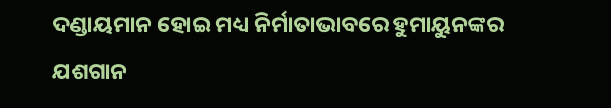ଦଣ୍ଡାୟମାନ ହୋଇ ମଧ୍ୟ ନିର୍ମାତାଭାବରେ ହୁମାୟୁନଙ୍କର ଯଶଗାନ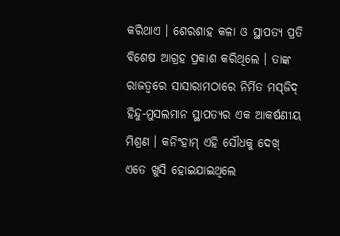କରିଥାଏ । ଶେରଶାହ କଳା ଓ ସ୍ଥାପତ୍ୟ ପ୍ରତି ବିଶେଷ ଆଗ୍ରହ ପ୍ରକାଶ କରିଥିଲେ । ତାଙ୍କ ରାଜତ୍ଵରେ ସାସାରାମଠାରେ ନିର୍ମିତ ମସ୍‌ଜିଦ୍ ହିନ୍ଦୁ-ମୁସଲମାନ ସ୍ଥାପତ୍ୟର ଏକ ଆକର୍ଷଣୀୟ ମିଶ୍ରଣ । କନିଂହାମ୍ ଏହି ସୌଧକୁ ଦେଖ୍ ଏତେ ଖୁସି ହୋଇଯାଇଥିଲେ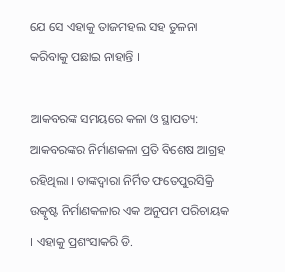ଯେ ସେ ଏହାକୁ ତାଜମହଲ ସହ ତୁଳନା କରିବାକୁ ପଛାଇ ନାହାନ୍ତି ।

ଆକବରଙ୍କ ସମୟରେ କଳା ଓ ସ୍ଥାପତ୍ୟ:
ଆକବରଙ୍କର ନିର୍ମାଣକଳା ପ୍ରତି ବିଶେଷ ଆଗ୍ରହ ରହିଥିଲା । ତାଙ୍କଦ୍ୱାରା ନିର୍ମିତ ଫତେପୁରସିକ୍ରି ଉତ୍କୃଷ୍ଟ ନିର୍ମାଣକଳାର ଏକ ଅନୁପମ ପରିଚାୟକ । ଏହାକୁ ପ୍ରଶଂସାକରି ଡି.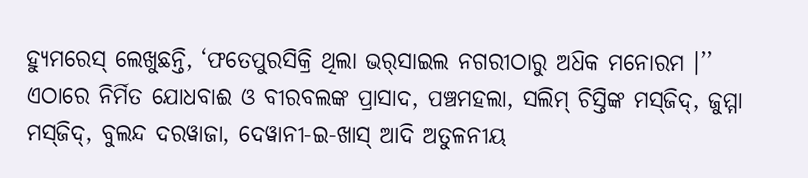ହ୍ୟୁମରେସ୍ ଲେଖୁଛନ୍ତି, ‘ଫତେପୁରସିକ୍ରି ଥିଲା ଭର୍‌ସାଇଲ ନଗରୀଠାରୁ ଅଧ‌ିକ ମନୋରମ ।’’ ଏଠାରେ ନିର୍ମିତ ଯୋଧବାଈ ଓ ବୀରବଲଙ୍କ ପ୍ରାସାଦ, ପଞ୍ଚମହଲା, ସଲିମ୍ ଚିସ୍ତିଙ୍କ ମସ୍‌ଜିଦ୍‌, ଜୁମ୍ମା ମସ୍‌ଜିଦ୍, ବୁଲନ୍ଦ ଦରୱାଜା, ଦେୱାନୀ-ଇ-ଖାସ୍ ଆଦି ଅତୁଳନୀୟ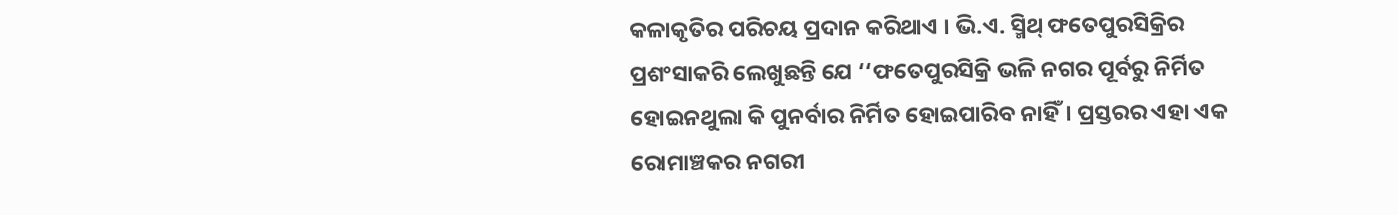କଳାକୃତିର ପରିଚୟ ପ୍ରଦାନ କରିଥାଏ । ଭି.ଏ. ସ୍ମିଥ୍ ଫତେପୁରସିକ୍ରିର ପ୍ରଶଂସାକରି ଲେଖୁଛନ୍ତି ଯେ ‘‘ଫତେପୁରସିକ୍ରି ଭଳି ନଗର ପୂର୍ବରୁ ନିର୍ମିତ ହୋଇନଥୁଲା କି ପୁନର୍ବାର ନିର୍ମିତ ହୋଇପାରିବ ନାହିଁ। ପ୍ରସ୍ତରର ଏହା ଏକ ରୋମାଞ୍ଚକର ନଗରୀ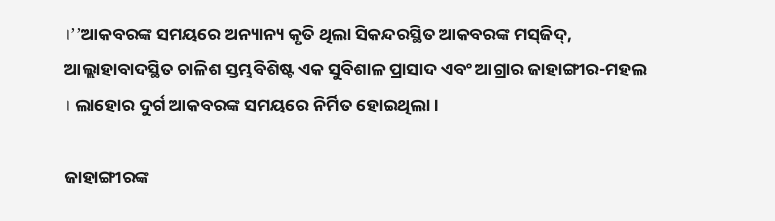।’’ଆକବରଙ୍କ ସମୟରେ ଅନ୍ୟାନ୍ୟ କୃତି ଥିଲା ସିକନ୍ଦରସ୍ଥିତ ଆକବରଙ୍କ ମସ୍‌ଜିଦ୍‌, ଆଲ୍ଲାହାବାଦସ୍ଥିତ ଚାଳିଶ ସ୍ତମ୍ଭବିଶିଷ୍ଟ ଏକ ସୁବିଶାଳ ପ୍ରାସାଦ ଏବଂ ଆଗ୍ରାର ଜାହାଙ୍ଗୀର-ମହଲ । ଲାହୋର ଦୁର୍ଗ ଆକବରଙ୍କ ସମୟରେ ନିର୍ମିତ ହୋଇଥିଲା ।

ଜାହାଙ୍ଗୀରଙ୍କ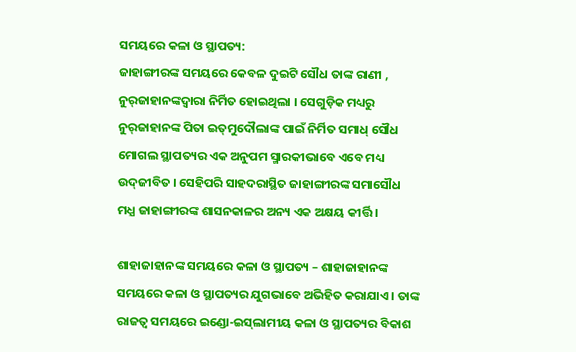ସମୟରେ କଳା ଓ ସ୍ଥାପତ୍ୟ:
ଜାହାଙ୍ଗୀରଙ୍କ ସମୟରେ କେବଳ ଦୁଇଟି ସୌଧ ତାଙ୍କ ରାଣୀ , ନୁର୍‌ଜାହାନଙ୍କଦ୍ଵାରା ନିର୍ମିତ ହୋଇଥିଲା । ସେଗୁଡ଼ିକ ମଧ୍ୟରୁ ନୁର୍‌ଜାହାନଙ୍କ ପିତା ଇତ୍‌ମୁଦୌଲାଙ୍କ ପାଇଁ ନିର୍ମିତ ସମାଧ୍ ସୌଧ ମୋଗଲ ସ୍ଥାପତ୍ୟର ଏକ ଅନୁପମ ସ୍ମାରକୀଭାବେ ଏବେ ମଧ୍ୟ ଉଦ୍‌ଜୀବିତ । ସେହିପରି ସାହଦରାସ୍ଥିତ ଜାହାଙ୍ଗୀରଙ୍କ ସମାସୌଧ ମଧ୍ଯ ଜାହାଙ୍ଗୀରଙ୍କ ଶାସନକାଳର ଅନ୍ୟ ଏକ ଅକ୍ଷୟ କୀର୍ତ୍ତି ।

ଶାହାଜାହାନଙ୍କ ସମୟରେ କଳା ଓ ସ୍ଥାପତ୍ୟ – ଶାହାଜାହାନଙ୍କ ସମୟରେ କଳା ଓ ସ୍ଥାପତ୍ୟର ଯୁଗଭାବେ ଅଭିହିତ କରାଯାଏ । ତାଙ୍କ ରାଜତ୍ଵ ସମୟରେ ଇଣ୍ଡୋ-ଇସ୍‌ଲାମୀୟ କଳା ଓ ସ୍ଥାପତ୍ୟର ବିକାଶ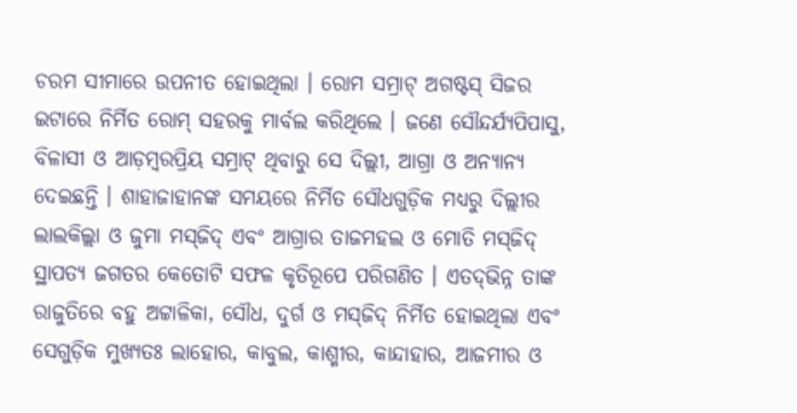ଚରମ ସୀମାରେ ଉପନୀତ ହୋଇଥିଲା । ରୋମ ସମ୍ରାଟ୍ ଅଗଷ୍ଟସ୍ ସିଜର ଇଟାରେ ନିର୍ମିତ ରୋମ୍ ସହରକୁ ମାର୍ବଲ କରିଥିଲେ । ଜଣେ ସୌନ୍ଦର୍ଯ୍ୟପିପାସୁ, ବିଳାସୀ ଓ ଆଡ଼ମ୍ବରପ୍ରିୟ ସମ୍ରାଟ୍ ଥିବାରୁ ସେ ଦିଲ୍ଲୀ, ଆଗ୍ରା ଓ ଅନ୍ୟାନ୍ୟ ଦେଇଛନ୍ତି । ଶାହାଜାହାନଙ୍କ ସମୟରେ ନିର୍ମିତ ସୌଧଗୁଡ଼ିକ ମଧ୍ୟରୁ ଦିଲ୍ଲୀର ଲାଲକିଲ୍ଲା ଓ ଜୁମା ମସ୍‌ଜିଦ୍ ଏବଂ ଆଗ୍ରାର ତାଜମହଲ ଓ ମୋତି ମସ୍‌ଜିଦ୍‌ ସ୍ଥାପତ୍ୟ ଜଗତର କେତୋଟି ସଫଳ କୃତିରୂପେ ପରିଗଣିତ । ଏତଦ୍‌ଭିନ୍ନ ତାଙ୍କ ରାଜୁତିରେ ବହୁ ଅଟ୍ଟାଳିକା, ସୌଧ, ଦୁର୍ଗ ଓ ମସ୍‌ଜିଦ୍ ନିର୍ମିତ ହୋଇଥିଲା ଏବଂ ସେଗୁଡ଼ିକ ମୁଖ୍ୟତଃ ଲାହୋର, କାବୁଲ, କାଶ୍ମୀର, କାନ୍ଦାହାର, ଆଜମୀର ଓ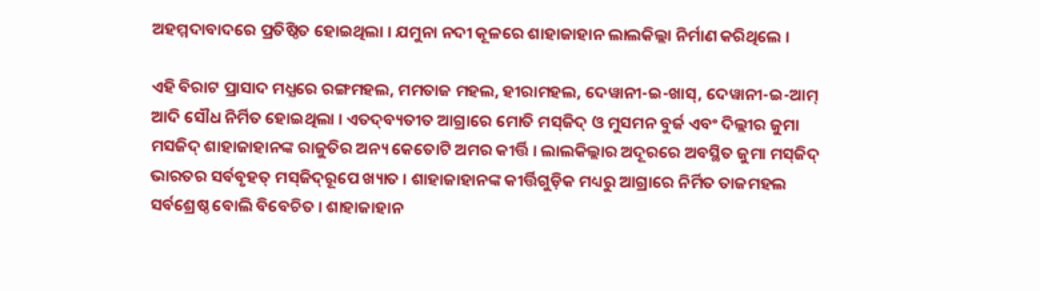ଅହମ୍ମଦାବାଦରେ ପ୍ରତିଷ୍ଠିତ ହୋଇଥିଲା । ଯମୁନା ନଦୀ କୂଳରେ ଶାହାଜାହାନ ଲାଲକିଲ୍ଲା ନିର୍ମାଣ କରିଥିଲେ ।

ଏହି ବିରାଟ ପ୍ରାସାଦ ମଧ୍ଯରେ ରଙ୍ଗମହଲ, ମମତାଜ ମହଲ, ହୀରାମହଲ, ଦେୱାନୀ-ଇ-ଖାସ୍‌, ଦେୱାନୀ-ଇ-ଆମ୍ ଆଦି ସୌଧ ନିର୍ମିତ ହୋଇଥିଲା । ଏତଦ୍‌ବ୍ୟତୀତ ଆଗ୍ରାରେ ମୋତି ମସ୍‌ଜିଦ୍‌ ଓ ମୁସମନ ବୁର୍ଜ ଏବଂ ଦିଲ୍ଲୀର ଜୁମା ମସଜିଦ୍ ଶାହାଜାହାନଙ୍କ ରାଜୁତିର ଅନ୍ୟ କେତୋଟି ଅମର କୀର୍ତ୍ତି । ଲାଲକିଲ୍ଲାର ଅଦୂରରେ ଅବସ୍ଥିତ ଜୁମା ମସ୍‌ଜିଦ୍ ଭାରତର ସର୍ବବୃହତ୍ ମସ୍‌ଜିଦ୍‌ରୂପେ ଖ୍ୟାତ । ଶାହାଜାହାନଙ୍କ କୀର୍ତ୍ତିଗୁଡ଼ିକ ମଧ୍ୟରୁ ଆଗ୍ରାରେ ନିର୍ମିତ ତାଜମହଲ ସର୍ବଶ୍ରେଷ୍ଠ ବୋଲି ବିବେଚିତ । ଶାହାଜାହାନ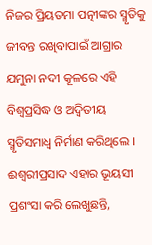ନିଜର ପ୍ରିୟତମା ପତ୍ନୀଙ୍କର ସ୍ମୃତିକୁ ଜୀବନ୍ତ ରଖିବାପାଇଁ ଆଗ୍ରାର ଯମୁନା ନଦୀ କୂଳରେ ଏହି ବିଶ୍ବପ୍ରସିଦ୍ଧ ଓ ଅଦ୍ୱିତୀୟ ସ୍ମୃତିସମାଧ୍ଵ ନିର୍ମାଣ କରିଥିଲେ । ଈଶ୍ୱରୀପ୍ରସାଦ ଏହାର ଭୂୟସୀ ପ୍ରଶଂସା କରି ଲେଖୁଛନ୍ତି,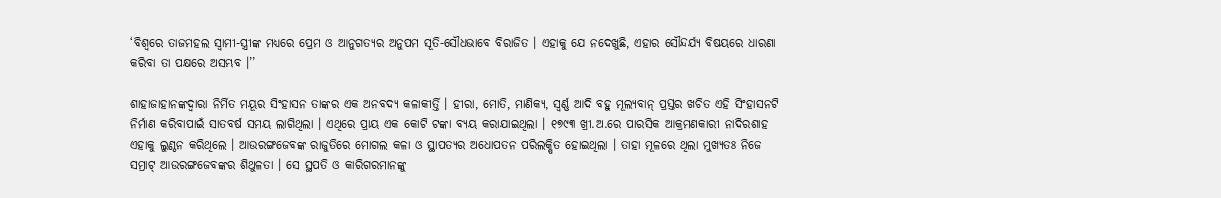‘ବିଶ୍ଵରେ ତାଜମହଲ ସ୍ଵାମୀ-ସ୍ତ୍ରୀଙ୍କ ମଧ୍ୟରେ ପ୍ରେମ ଓ ଆନୁଗତ୍ୟର ଅନୁପମ ସୂତି-ସୌଧଭାବେ ବିରାଜିତ । ଏହାକୁ ଯେ ନଦେଖୁଛି, ଏହାର ସୌନ୍ଦର୍ଯ୍ୟ ବିଷୟରେ ଧାରଣା କରିବା ତା ପକ୍ଷରେ ଅସମ୍ଭବ ।’’

ଶାହାଜାହାନଙ୍କଦ୍ଵାରା ନିର୍ମିତ ମୟୂର ସିଂହାସନ ତାଙ୍କର ଏକ ଅନବଦ୍ୟ କଳାକୀର୍ତ୍ତି । ହୀରା, ମୋତି, ମାଣିକ୍ୟ, ସ୍ଵର୍ଣ୍ଣ ଆଦି ବହୁ ମୂଲ୍ୟବାନ୍ ପ୍ରସ୍ତର ଖଚିତ ଏହି ସିଂହାସନଟି ନିର୍ମାଣ କରିବାପାଇଁ ସାତବର୍ଷ ସମୟ ଲାଗିଥିଲା । ଏଥିରେ ପ୍ରାୟ ଏକ କୋଟି ଟଙ୍କା ବ୍ୟୟ କରାଯାଇଥିଲା । ୧୭୯୩ ଖ୍ରୀ.ଅ.ରେ ପାରସିକ ଆକ୍ରମଣକାରୀ ନାଦିରଶାହ ଏହାକୁ ଲୁଣ୍ଠନ କରିଥିଲେ । ଆଉରଙ୍ଗଜେବଙ୍କ ରାଜୁତିରେ ମୋଗଲ କଳା ଓ ସ୍ଥାପତ୍ୟର ଅଧୋପତନ ପରିଲକ୍ଷିତ ହୋଇଥିଲା । ତାହା ମୂଳରେ ଥିଲା ମୁଖ୍ୟତଃ ନିଜେ ସମ୍ରାଟ୍ ଆଉରଙ୍ଗଜେବଙ୍କର ଶିଥୁଳତା । ସେ ସ୍ଥପତି ଓ କାରିଗରମାନଙ୍କୁ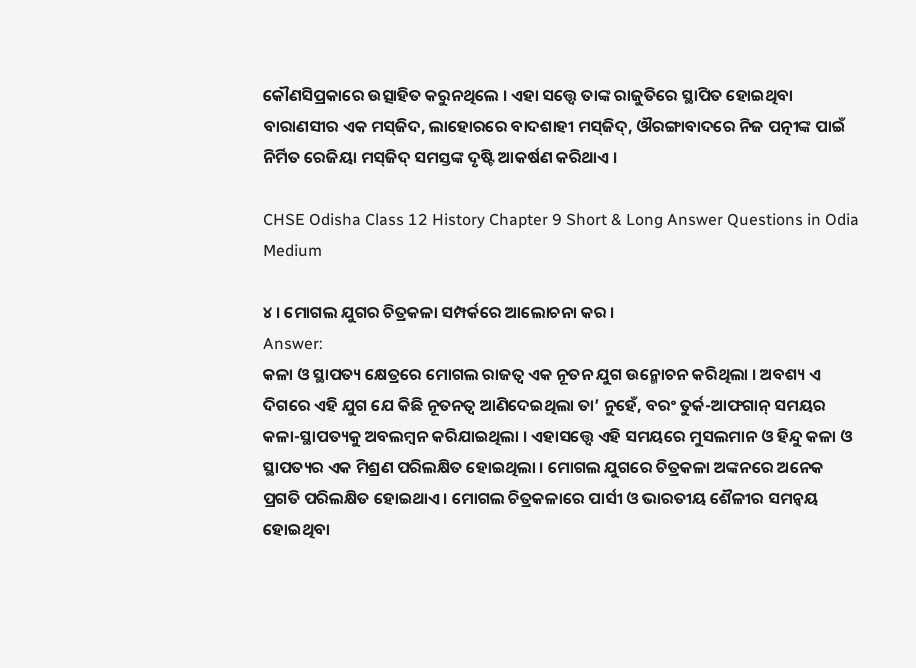କୌଣସିପ୍ରକାରେ ଉତ୍ସାହିତ କରୁନଥିଲେ । ଏହା ସତ୍ତ୍ଵେ ତାଙ୍କ ରାଜୁତିରେ ସ୍ଥାପିତ ହୋଇଥିବା ବାରାଣସୀର ଏକ ମସ୍‌ଜିଦ, ଲାହୋରରେ ବାଦଶାହୀ ମସ୍‌ଜିଦ୍‌, ଔରଙ୍ଗାବାଦରେ ନିଜ ପତ୍ନୀଙ୍କ ପାଇଁ ନିର୍ମିତ ରେଜିୟା ମସ୍‌ଜିଦ୍‌ ସମସ୍ତଙ୍କ ଦୃଷ୍ଟି ଆକର୍ଷଣ କରିଥାଏ ।

CHSE Odisha Class 12 History Chapter 9 Short & Long Answer Questions in Odia Medium

୪ । ମୋଗଲ ଯୁଗର ଚିତ୍ରକଳା ସମ୍ପର୍କରେ ଆଲୋଚନା କର ।
Answer:
କଳା ଓ ସ୍ଥାପତ୍ୟ କ୍ଷେତ୍ରରେ ମୋଗଲ ରାଜତ୍ଵ ଏକ ନୂତନ ଯୁଗ ଉନ୍ମୋଚନ କରିଥିଲା । ଅବଶ୍ୟ ଏ ଦିଗରେ ଏହି ଯୁଗ ଯେ କିଛି ନୂତନତ୍ୱ ଆଣିଦେଇଥିଲା ତା’ ନୁହେଁ, ବରଂ ତୁର୍କ-ଆଫଗାନ୍ ସମୟର କଳା-ସ୍ଥାପତ୍ୟକୁ ଅବଲମ୍ବନ କରିଯାଇଥିଲା । ଏହାସତ୍ତ୍ୱେ ଏହି ସମୟରେ ମୁସଲମାନ ଓ ହିନ୍ଦୁ କଳା ଓ ସ୍ଥାପତ୍ୟର ଏକ ମିଶ୍ରଣ ପରିଲକ୍ଷିତ ହୋଇଥିଲା । ମୋଗଲ ଯୁଗରେ ଚିତ୍ରକଳା ଅଙ୍କନରେ ଅନେକ ପ୍ରଗତି ପରିଲକ୍ଷିତ ହୋଇଥାଏ । ମୋଗଲ ଚିତ୍ରକଳାରେ ପାର୍ସୀ ଓ ଭାରତୀୟ ଶୈଳୀର ସମନ୍ଵୟ ହୋଇଥିବା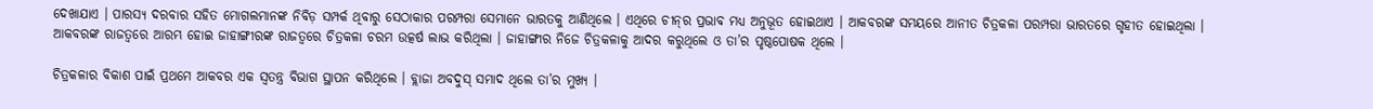ଦେଖାଯାଏ । ପାରସ୍ୟ ଦରବାର ସହିତ ମୋଗଲମାନଙ୍କ ନିବିଡ଼ ସମ୍ପର୍କ ଥିବାରୁ ସେଠାକାର ପରମ୍ପରା ସେମାନେ ଭାରତକୁ ଆଣିଥିଲେ । ଏଥିରେ ଚୀନ୍‌ର ପ୍ରଭାବ ମଧ୍ୟ ଅନୁଭୂତ ହୋଇଥାଏ । ଆକବରଙ୍କ ସମୟରେ ଆନୀତ ଚିତ୍ରକଳା ପରମ୍ପରା ଭାରତରେ ଗୃହୀତ ହୋଇଥିଲା । ଆକବରଙ୍କ ରାଜତ୍ଵରେ ଆରମ୍ଭ ହୋଇ ଜାହାଙ୍ଗୀରଙ୍କ ରାଜତ୍ଵରେ ଚିତ୍ରକଳା ଚରମ ଉତ୍କର୍ଷ ଲାଭ କରିଥିଲା । ଜାହାଙ୍ଗୀର ନିଜେ ଚିତ୍ରକଳାକୁ ଆଦର କରୁଥିଲେ ଓ ତା’ର ପୃଷ୍ଠପୋଷକ ଥିଲେ ।

ଚିତ୍ରକଳାର ବିକାଶ ପାଇଁ ପ୍ରଥମେ ଆକବର ଏକ ସ୍ଵତନ୍ତ୍ର ବିଭାଗ ସ୍ଥାପନ କରିଥିଲେ । ବ୍ଲାଜା ଅବଦୁସ୍ ସମାଦ ଥିଲେ ତା’ର ମୁଖ୍ୟ ।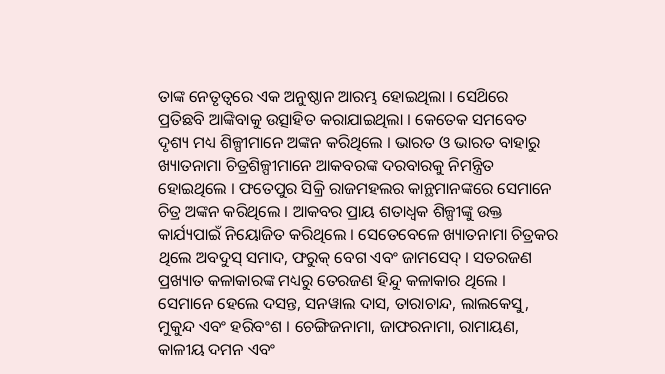ତାଙ୍କ ନେତୃତ୍ୱରେ ଏକ ଅନୁଷ୍ଠାନ ଆରମ୍ଭ ହୋଇଥିଲା । ସେଥ‌ିରେ ପ୍ରତିଛବି ଆଙ୍କିବାକୁ ଉତ୍ସାହିତ କରାଯାଇଥିଲା । କେତେକ ସମବେତ ଦୃଶ୍ୟ ମଧ୍ୟ ଶିଳ୍ପୀମାନେ ଅଙ୍କନ କରିଥିଲେ । ଭାରତ ଓ ଭାରତ ବାହାରୁ ଖ୍ୟାତନାମା ଚିତ୍ରଶିଳ୍ପୀମାନେ ଆକବରଙ୍କ ଦରବାରକୁ ନିମନ୍ତ୍ରିତ ହୋଇଥିଲେ । ଫତେପୁର ସିକ୍ରି ରାଜମହଲର କାନ୍ଥମାନଙ୍କରେ ସେମାନେ ଚିତ୍ର ଅଙ୍କନ କରିଥିଲେ । ଆକବର ପ୍ରାୟ ଶତାଧ୍ଵକ ଶିଳ୍ପୀଙ୍କୁ ଉକ୍ତ କାର୍ଯ୍ୟପାଇଁ ନିୟୋଜିତ କରିଥିଲେ । ସେତେବେଳେ ଖ୍ୟାତନାମା ଚିତ୍ରକର ଥିଲେ ଅବଦୁସ୍ ସମାଦ, ଫରୁକ୍ ବେଗ ଏବଂ ଜାମସେଦ୍ । ସତରଜଣ ପ୍ରଖ୍ୟାତ କଳାକାରଙ୍କ ମଧ୍ୟରୁ ତେରଜଣ ହିନ୍ଦୁ କଳାକାର ଥିଲେ । ସେମାନେ ହେଲେ ଦସନ୍ତ, ସନୱାଲ ଦାସ, ତାରାଚାନ୍ଦ, ଲାଲକେସୁ, ମୁକୁନ୍ଦ ଏବଂ ହରିବଂଶ । ଚେଙ୍ଗିଜନାମା, ଜାଫରନାମା, ରାମାୟଣ, କାଳୀୟ ଦମନ ଏବଂ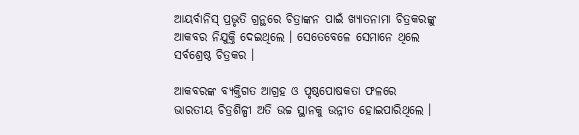ଆୟର୍ବାନିସ୍ ପ୍ରଭୃତି ଗ୍ରନ୍ଥରେ ଚିତ୍ରାଙ୍କନ ପାଇଁ ଖ୍ୟାତନାମା ଚିତ୍ରକରଙ୍କୁ ଆକବର ନିଯୁକ୍ତି ଦେଇଥିଲେ । ସେତେବେଳେ ସେମାନେ ଥିଲେ ସର୍ବଶ୍ରେଷ୍ଠ ଚିତ୍ରକର ।

ଆକବରଙ୍କ ବ୍ୟକ୍ତିଗତ ଆଗ୍ରହ ଓ ପୃଷ୍ଠପୋଷକତା ଫଳରେ ଭାରତୀୟ ଚିତ୍ରଶିଳ୍ପୀ ଅତି ଉଚ୍ଚ ସ୍ଥାନକୁ ଉନ୍ନୀତ ହୋଇପାରିଥିଲେ ।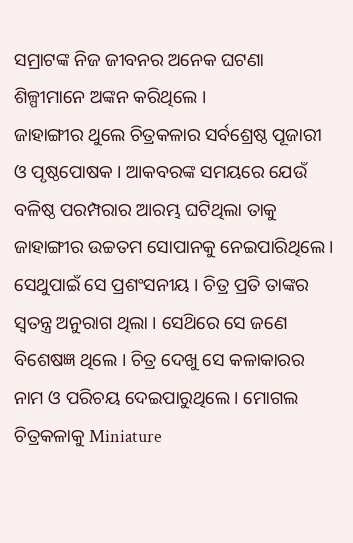ସମ୍ରାଟଙ୍କ ନିଜ ଜୀବନର ଅନେକ ଘଟଣା ଶିଳ୍ପୀମାନେ ଅଙ୍କନ କରିଥିଲେ ।
ଜାହାଙ୍ଗୀର ଥୁଲେ ଚିତ୍ରକଳାର ସର୍ବଶ୍ରେଷ୍ଠ ପୂଜାରୀ ଓ ପୃଷ୍ଠପୋଷକ । ଆକବରଙ୍କ ସମୟରେ ଯେଉଁ ବଳିଷ୍ଠ ପରମ୍ପରାର ଆରମ୍ଭ ଘଟିଥିଲା ତାକୁ ଜାହାଙ୍ଗୀର ଉଚ୍ଚତମ ସୋପାନକୁ ନେଇପାରିଥିଲେ । ସେଥୁପାଇଁ ସେ ପ୍ରଶଂସନୀୟ । ଚିତ୍ର ପ୍ରତି ତାଙ୍କର ସ୍ଵତନ୍ତ୍ର ଅନୁରାଗ ଥିଲା । ସେଥ‌ିରେ ସେ ଜଣେ ବିଶେଷଜ୍ଞ ଥିଲେ । ଚିତ୍ର ଦେଖୁ ସେ କଳାକାରର ନାମ ଓ ପରିଚୟ ଦେଇପାରୁଥିଲେ । ମୋଗଲ ଚିତ୍ରକଳାକୁ Miniature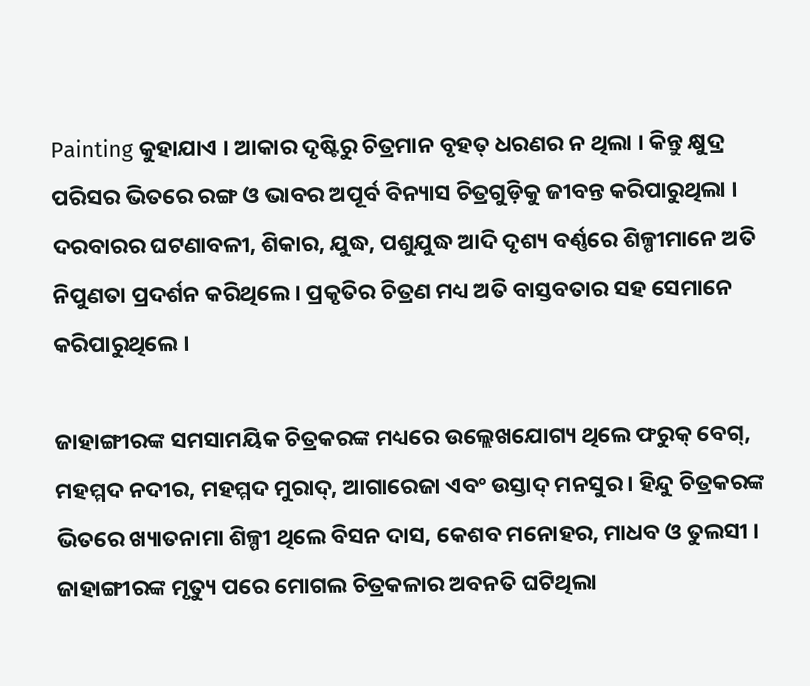Painting କୁହାଯାଏ । ଆକାର ଦୃଷ୍ଟିରୁ ଚିତ୍ରମାନ ବୃହତ୍ ଧରଣର ନ ଥିଲା । କିନ୍ତୁ କ୍ଷୁଦ୍ର ପରିସର ଭିତରେ ରଙ୍ଗ ଓ ଭାବର ଅପୂର୍ବ ବିନ୍ୟାସ ଚିତ୍ରଗୁଡ଼ିକୁ ଜୀବନ୍ତ କରିପାରୁଥିଲା । ଦରବାରର ଘଟଣାବଳୀ, ଶିକାର, ଯୁଦ୍ଧ, ପଶୁଯୁଦ୍ଧ ଆଦି ଦୃଶ୍ୟ ବର୍ଣ୍ଣରେ ଶିଳ୍ପୀମାନେ ଅତି ନିପୁଣତା ପ୍ରଦର୍ଶନ କରିଥିଲେ । ପ୍ରକୃତିର ଚିତ୍ରଣ ମଧ୍ୟ ଅତି ବାସ୍ତବତାର ସହ ସେମାନେ କରିପାରୁଥିଲେ ।

ଜାହାଙ୍ଗୀରଙ୍କ ସମସାମୟିକ ଚିତ୍ରକରଙ୍କ ମଧ୍ୟରେ ଉଲ୍ଲେଖଯୋଗ୍ୟ ଥିଲେ ଫରୁକ୍ ବେଗ୍, ମହମ୍ମଦ ନଦୀର, ମହମ୍ମଦ ମୁରାଦ୍, ଆଗାରେଜା ଏବଂ ଉସ୍ତାଦ୍ ମନସୁର । ହିନ୍ଦୁ ଚିତ୍ରକରଙ୍କ ଭିତରେ ଖ୍ୟାତନାମା ଶିଳ୍ପୀ ଥିଲେ ବିସନ ଦାସ, କେଶବ ମନୋହର, ମାଧବ ଓ ତୁଲସୀ । ଜାହାଙ୍ଗୀରଙ୍କ ମୃତ୍ୟୁ ପରେ ମୋଗଲ ଚିତ୍ରକଳାର ଅବନତି ଘଟିଥିଲା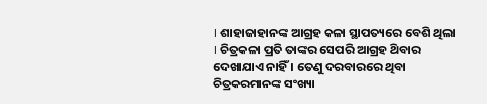। ଶାହାଜାହାନଙ୍କ ଆଗ୍ରହ କଳା ସ୍ଥାପତ୍ୟରେ ବେଶି ଥିଲା । ଚିତ୍ରକଳା ପ୍ରତି ତାଙ୍କର ସେପରି ଆଗ୍ରହ ଥ‌ିବାର ଦେଖାଯାଏ ନାହିଁ । ତେଣୁ ଦରବାରରେ ଥିବା ଚିତ୍ରକରମାନଙ୍କ ସଂଖ୍ୟା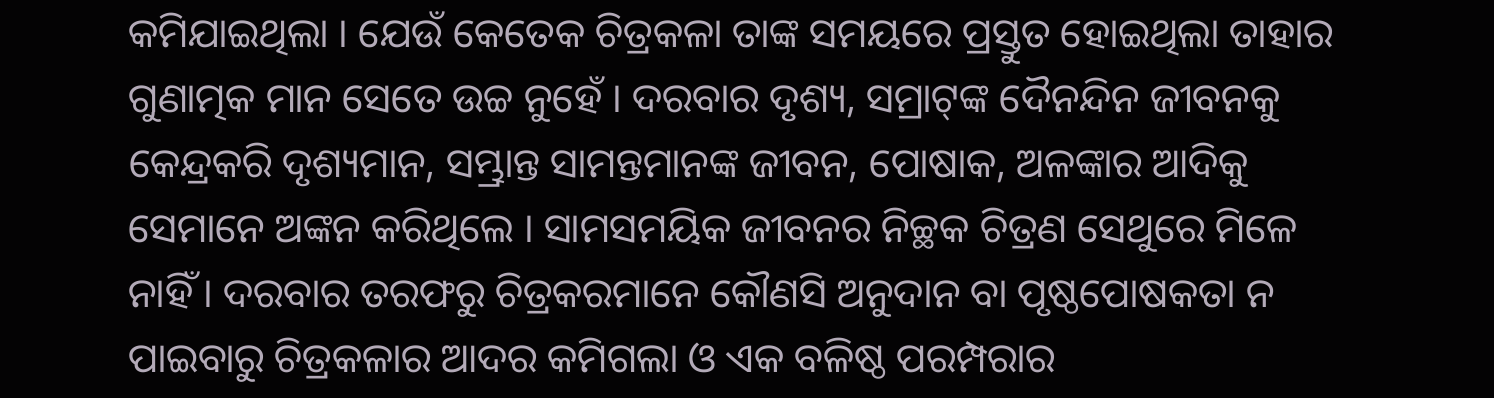କମିଯାଇଥିଲା । ଯେଉଁ କେତେକ ଚିତ୍ରକଳା ତାଙ୍କ ସମୟରେ ପ୍ରସ୍ତୁତ ହୋଇଥିଲା ତାହାର ଗୁଣାତ୍ମକ ମାନ ସେତେ ଉଚ୍ଚ ନୁହେଁ । ଦରବାର ଦୃଶ୍ୟ, ସମ୍ରାଟ୍‌ଙ୍କ ଦୈନନ୍ଦିନ ଜୀବନକୁ କେନ୍ଦ୍ରକରି ଦୃଶ୍ୟମାନ, ସମ୍ଭ୍ରାନ୍ତ ସାମନ୍ତମାନଙ୍କ ଜୀବନ, ପୋଷାକ, ଅଳଙ୍କାର ଆଦିକୁ ସେମାନେ ଅଙ୍କନ କରିଥିଲେ । ସାମସମୟିକ ଜୀବନର ନିଚ୍ଛକ ଚିତ୍ରଣ ସେଥୁରେ ମିଳେ ନାହିଁ । ଦରବାର ତରଫରୁ ଚିତ୍ରକରମାନେ କୌଣସି ଅନୁଦାନ ବା ପୃଷ୍ଠପୋଷକତା ନ ପାଇବାରୁ ଚିତ୍ରକଳାର ଆଦର କମିଗଲା ଓ ଏକ ବଳିଷ୍ଠ ପରମ୍ପରାର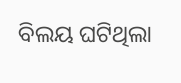ବିଲୟ ଘଟିଥିଲା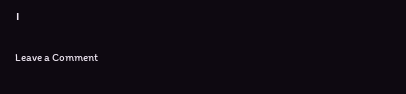।

Leave a Comment